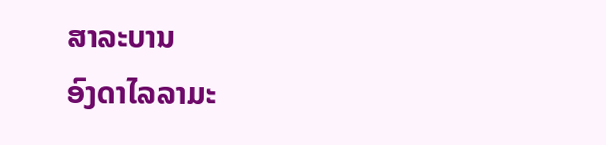ສາລະບານ
ອົງດາໄລລາມະ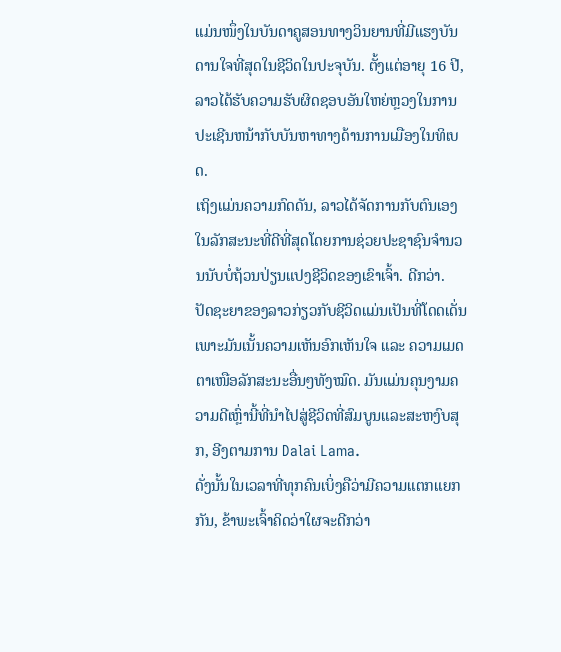ແມ່ນໜຶ່ງໃນບັນດາຄູສອນທາງວິນຍານທີ່ມີແຮງບັນດານໃຈທີ່ສຸດໃນຊີວິດໃນປະຈຸບັນ. ຕັ້ງແຕ່ອາຍຸ 16 ປີ, ລາວໄດ້ຮັບຄວາມຮັບຜິດຊອບອັນໃຫຍ່ຫຼວງໃນການປະເຊີນຫນ້າກັບບັນຫາທາງດ້ານການເມືອງໃນທິເບດ.
ເຖິງແມ່ນຄວາມກົດດັນ, ລາວໄດ້ຈັດການກັບຕົນເອງໃນລັກສະນະທີ່ດີທີ່ສຸດໂດຍການຊ່ວຍປະຊາຊົນຈໍານວນນັບບໍ່ຖ້ວນປ່ຽນແປງຊີວິດຂອງເຂົາເຈົ້າ. ດີກວ່າ.
ປັດຊະຍາຂອງລາວກ່ຽວກັບຊີວິດແມ່ນເປັນທີ່ໂດດເດັ່ນ ເພາະມັນເນັ້ນຄວາມເຫັນອົກເຫັນໃຈ ແລະ ຄວາມເມດຕາເໜືອລັກສະນະອື່ນໆທັງໝົດ. ມັນແມ່ນຄຸນງາມຄວາມດີເຫຼົ່ານີ້ທີ່ນໍາໄປສູ່ຊີວິດທີ່ສົມບູນແລະສະຫງົບສຸກ, ອີງຕາມການ Dalai Lama.
ດັ່ງນັ້ນໃນເວລາທີ່ທຸກຄົນເບິ່ງຄືວ່າມີຄວາມແຕກແຍກກັນ, ຂ້າພະເຈົ້າຄິດວ່າໃຜຈະດີກວ່າ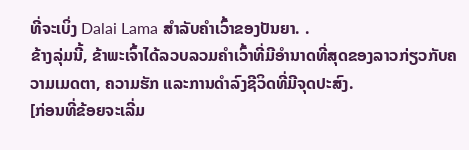ທີ່ຈະເບິ່ງ Dalai Lama ສໍາລັບຄໍາເວົ້າຂອງປັນຍາ. .
ຂ້າງລຸ່ມນີ້, ຂ້າພະເຈົ້າໄດ້ລວບລວມຄໍາເວົ້າທີ່ມີອໍານາດທີ່ສຸດຂອງລາວກ່ຽວກັບຄວາມເມດຕາ, ຄວາມຮັກ ແລະການດໍາລົງຊີວິດທີ່ມີຈຸດປະສົງ.
[ກ່ອນທີ່ຂ້ອຍຈະເລີ່ມ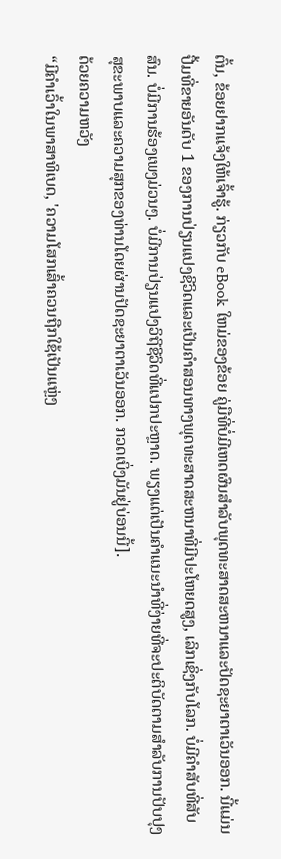ຕົ້ນ, ຂ້ອຍຢາກແຈ້ງໃຫ້ເຈົ້າຮູ້. ກ່ຽວກັບ eBook ໃຫມ່ຂອງຂ້ອຍ ຄູ່ມືທີ່ບໍ່ມີເຫດຜົນສໍາລັບພຸດທະສາດສະຫນາແລະປັດຊະຍາຕາເວັນອອກ. ນີ້ແມ່ນປື້ມທີ່ຂາຍອັນດັບ 1 ຂອງການປ່ຽນແປງຊີວິດແລະເປັນຄໍາສອນທາງພຸດທະສາດສະຫນາທີ່ມີປະໂຫຍດສູງ, ເລິກເຊິ່ງກັບໂລກ. ບໍ່ມີຄໍາສັບທີ່ສັບສົນ. ບໍ່ມີການຮ້ອງເພງມ່ວນໆ. ບໍ່ມີການປ່ຽນແປງວິຖີຊີວິດທີ່ແປກປະຫຼາດ. ພຽງແຕ່ເປັນຄໍາແນະນໍາທີ່ງ່າຍທີ່ຈະປະຕິບັດຕາມສໍາລັບການປັບປຸງສຸຂະພາບແລະຄວາມສຸກຂອງທ່ານໂດຍຜ່ານປັດຊະຍາຕາເວັນອອກ. ກວດເບິ່ງມັນຢູ່ບ່ອນນີ້].
ດ້ວຍຄວາມຫວັງ
“ມີຄຳເວົ້າໃນພາສາທິເບດ, 'ຄວາມໂສກເສົ້າຄວນຖືກໃຊ້ເປັນແຫຼ່ງ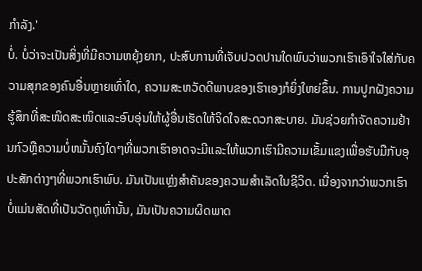ກຳລັງ.'
ບໍ່. ບໍ່ວ່າຈະເປັນສິ່ງທີ່ມີຄວາມຫຍຸ້ງຍາກ, ປະສົບການທີ່ເຈັບປວດປານໃດພົບວ່າພວກເຮົາເອົາໃຈໃສ່ກັບຄວາມສຸກຂອງຄົນອື່ນຫຼາຍເທົ່າໃດ, ຄວາມສະຫວັດດີພາບຂອງເຮົາເອງກໍຍິ່ງໃຫຍ່ຂຶ້ນ. ການປູກຝັງຄວາມຮູ້ສຶກທີ່ສະໜິດສະໜິດແລະອົບອຸ່ນໃຫ້ຜູ້ອື່ນເຮັດໃຫ້ຈິດໃຈສະດວກສະບາຍ. ມັນຊ່ວຍກໍາຈັດຄວາມຢ້ານກົວຫຼືຄວາມບໍ່ຫມັ້ນຄົງໃດໆທີ່ພວກເຮົາອາດຈະມີແລະໃຫ້ພວກເຮົາມີຄວາມເຂັ້ມແຂງເພື່ອຮັບມືກັບອຸປະສັກຕ່າງໆທີ່ພວກເຮົາພົບ. ມັນເປັນແຫຼ່ງສໍາຄັນຂອງຄວາມສໍາເລັດໃນຊີວິດ. ເນື່ອງຈາກວ່າພວກເຮົາບໍ່ແມ່ນສັດທີ່ເປັນວັດຖຸເທົ່ານັ້ນ, ມັນເປັນຄວາມຜິດພາດ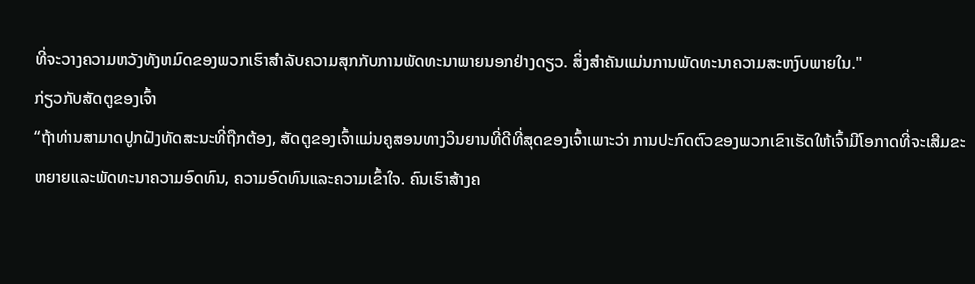ທີ່ຈະວາງຄວາມຫວັງທັງຫມົດຂອງພວກເຮົາສໍາລັບຄວາມສຸກກັບການພັດທະນາພາຍນອກຢ່າງດຽວ. ສິ່ງສໍາຄັນແມ່ນການພັດທະນາຄວາມສະຫງົບພາຍໃນ."
ກ່ຽວກັບສັດຕູຂອງເຈົ້າ
“ຖ້າທ່ານສາມາດປູກຝັງທັດສະນະທີ່ຖືກຕ້ອງ, ສັດຕູຂອງເຈົ້າແມ່ນຄູສອນທາງວິນຍານທີ່ດີທີ່ສຸດຂອງເຈົ້າເພາະວ່າ ການປະກົດຕົວຂອງພວກເຂົາເຮັດໃຫ້ເຈົ້າມີໂອກາດທີ່ຈະເສີມຂະຫຍາຍແລະພັດທະນາຄວາມອົດທົນ, ຄວາມອົດທົນແລະຄວາມເຂົ້າໃຈ. ຄົນເຮົາສ້າງຄ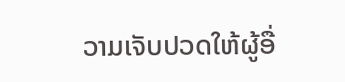ວາມເຈັບປວດໃຫ້ຜູ້ອື່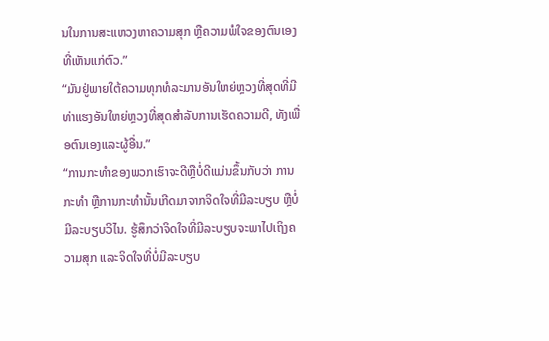ນໃນການສະແຫວງຫາຄວາມສຸກ ຫຼືຄວາມພໍໃຈຂອງຕົນເອງທີ່ເຫັນແກ່ຕົວ.”
“ມັນຢູ່ພາຍໃຕ້ຄວາມທຸກທໍລະມານອັນໃຫຍ່ຫຼວງທີ່ສຸດທີ່ມີທ່າແຮງອັນໃຫຍ່ຫຼວງທີ່ສຸດສໍາລັບການເຮັດຄວາມດີ, ທັງເພື່ອຕົນເອງແລະຜູ້ອື່ນ.”
“ການກະທຳຂອງພວກເຮົາຈະດີຫຼືບໍ່ດີແມ່ນຂຶ້ນກັບວ່າ ການກະທຳ ຫຼືການກະທຳນັ້ນເກີດມາຈາກຈິດໃຈທີ່ມີລະບຽບ ຫຼືບໍ່ມີລະບຽບວິໄນ. ຮູ້ສຶກວ່າຈິດໃຈທີ່ມີລະບຽບຈະພາໄປເຖິງຄວາມສຸກ ແລະຈິດໃຈທີ່ບໍ່ມີລະບຽບ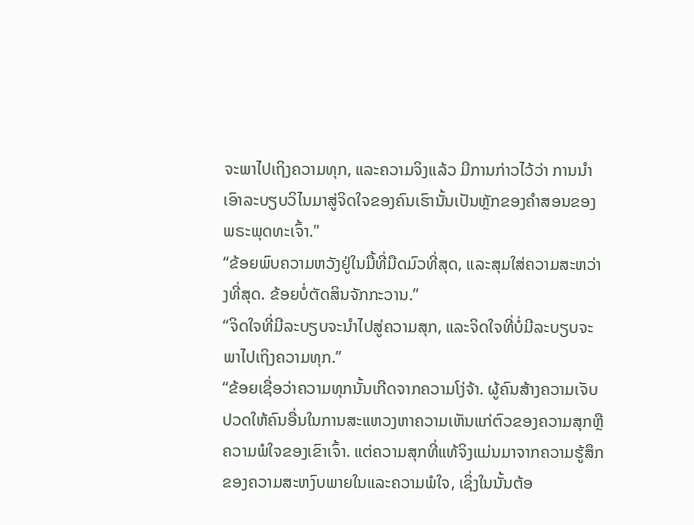ຈະພາໄປເຖິງຄວາມທຸກ, ແລະຄວາມຈິງແລ້ວ ມີການກ່າວໄວ້ວ່າ ການນໍາເອົາລະບຽບວິໄນມາສູ່ຈິດໃຈຂອງຄົນເຮົານັ້ນເປັນຫຼັກຂອງຄໍາສອນຂອງພຣະພຸດທະເຈົ້າ."
“ຂ້ອຍພົບຄວາມຫວັງຢູ່ໃນມື້ທີ່ມືດມົວທີ່ສຸດ, ແລະສຸມໃສ່ຄວາມສະຫວ່າງທີ່ສຸດ. ຂ້ອຍບໍ່ຕັດສິນຈັກກະວານ.”
“ຈິດໃຈທີ່ມີລະບຽບຈະນຳໄປສູ່ຄວາມສຸກ, ແລະຈິດໃຈທີ່ບໍ່ມີລະບຽບຈະພາໄປເຖິງຄວາມທຸກ.”
“ຂ້ອຍເຊື່ອວ່າຄວາມທຸກນັ້ນເກີດຈາກຄວາມໂງ່ຈ້າ. ຜູ້ຄົນສ້າງຄວາມເຈັບປວດໃຫ້ຄົນອື່ນໃນການສະແຫວງຫາຄວາມເຫັນແກ່ຕົວຂອງຄວາມສຸກຫຼືຄວາມພໍໃຈຂອງເຂົາເຈົ້າ. ແຕ່ຄວາມສຸກທີ່ແທ້ຈິງແມ່ນມາຈາກຄວາມຮູ້ສຶກຂອງຄວາມສະຫງົບພາຍໃນແລະຄວາມພໍໃຈ, ເຊິ່ງໃນນັ້ນຕ້ອ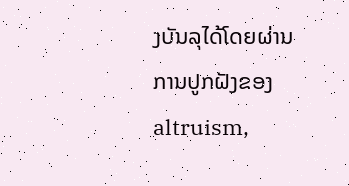ງບັນລຸໄດ້ໂດຍຜ່ານການປູກຝັງຂອງ altruism,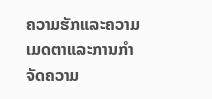ຄວາມຮັກແລະຄວາມເມດຕາແລະການກໍາຈັດຄວາມ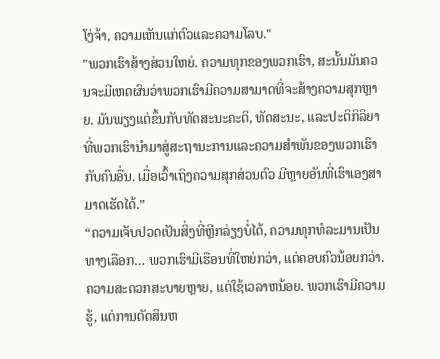ໂງ່ຈ້າ, ຄວາມເຫັນແກ່ຕົວແລະຄວາມໂລບ."
"ພວກເຮົາສ້າງສ່ວນໃຫຍ່. ຄວາມທຸກຂອງພວກເຮົາ, ສະນັ້ນມັນຄວນຈະມີເຫດຜົນວ່າພວກເຮົາມີຄວາມສາມາດທີ່ຈະສ້າງຄວາມສຸກຫຼາຍ. ມັນພຽງແຕ່ຂຶ້ນກັບທັດສະນະຄະຕິ, ທັດສະນະ, ແລະປະຕິກິລິຍາທີ່ພວກເຮົານໍາມາສູ່ສະຖານະການແລະຄວາມສໍາພັນຂອງພວກເຮົາກັບຄົນອື່ນ. ເມື່ອເວົ້າເຖິງຄວາມສຸກສ່ວນຕົວ ມີຫຼາຍອັນທີ່ເຮົາເອງສາມາດເຮັດໄດ້.”
“ຄວາມເຈັບປວດເປັນສິ່ງທີ່ຫຼີກລ່ຽງບໍ່ໄດ້, ຄວາມທຸກທໍລະມານເປັນທາງເລືອກ… ພວກເຮົາມີເຮືອນທີ່ໃຫຍ່ກວ່າ, ແຕ່ຄອບຄົວນ້ອຍກວ່າ. ຄວາມສະດວກສະບາຍຫຼາຍ, ແຕ່ໃຊ້ເວລາຫນ້ອຍ. ພວກເຮົາມີຄວາມຮູ້, ແຕ່ການຕັດສິນຫ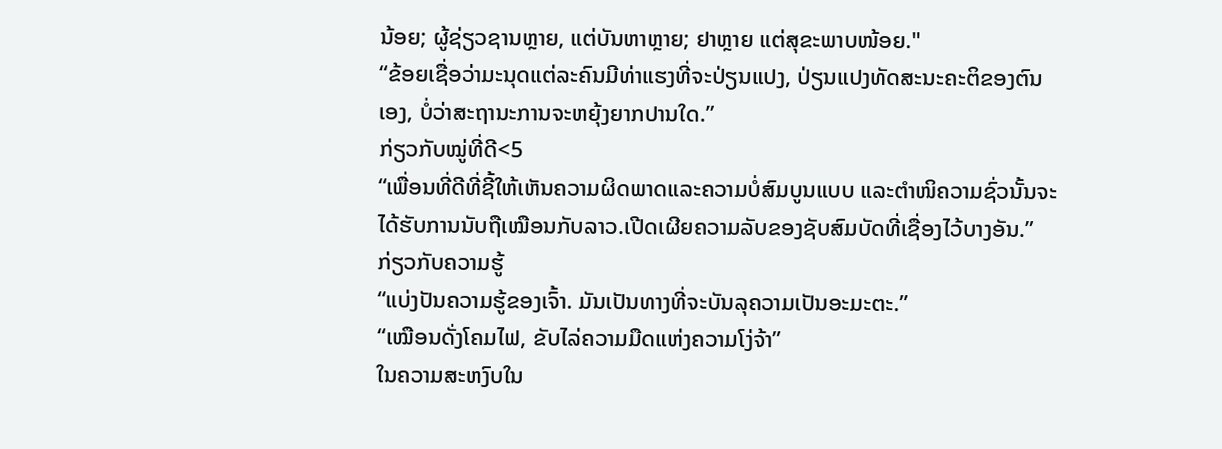ນ້ອຍ; ຜູ້ຊ່ຽວຊານຫຼາຍ, ແຕ່ບັນຫາຫຼາຍ; ຢາຫຼາຍ ແຕ່ສຸຂະພາບໜ້ອຍ."
“ຂ້ອຍເຊື່ອວ່າມະນຸດແຕ່ລະຄົນມີທ່າແຮງທີ່ຈະປ່ຽນແປງ, ປ່ຽນແປງທັດສະນະຄະຕິຂອງຕົນເອງ, ບໍ່ວ່າສະຖານະການຈະຫຍຸ້ງຍາກປານໃດ.”
ກ່ຽວກັບໝູ່ທີ່ດີ<5
“ເພື່ອນທີ່ດີທີ່ຊີ້ໃຫ້ເຫັນຄວາມຜິດພາດແລະຄວາມບໍ່ສົມບູນແບບ ແລະຕຳໜິຄວາມຊົ່ວນັ້ນຈະໄດ້ຮັບການນັບຖືເໝືອນກັບລາວ.ເປີດເຜີຍຄວາມລັບຂອງຊັບສົມບັດທີ່ເຊື່ອງໄວ້ບາງອັນ.”
ກ່ຽວກັບຄວາມຮູ້
“ແບ່ງປັນຄວາມຮູ້ຂອງເຈົ້າ. ມັນເປັນທາງທີ່ຈະບັນລຸຄວາມເປັນອະມະຕະ.”
“ເໝືອນດັ່ງໂຄມໄຟ, ຂັບໄລ່ຄວາມມືດແຫ່ງຄວາມໂງ່ຈ້າ”
ໃນຄວາມສະຫງົບໃນ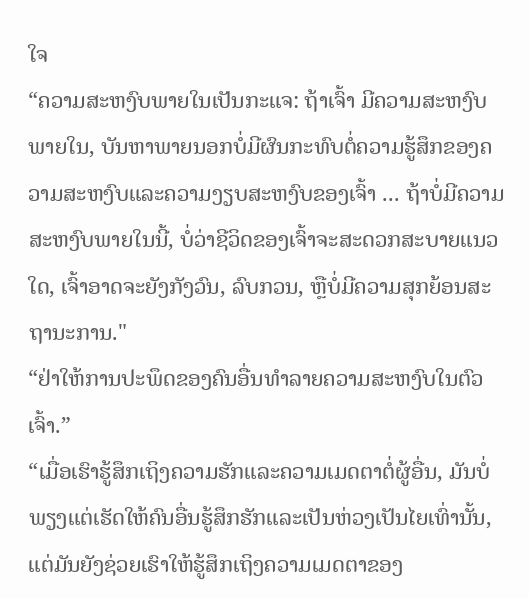ໃຈ
“ຄວາມສະຫງົບພາຍໃນເປັນກະແຈ: ຖ້າເຈົ້າ ມີຄວາມສະຫງົບພາຍໃນ, ບັນຫາພາຍນອກບໍ່ມີຜົນກະທົບຕໍ່ຄວາມຮູ້ສຶກຂອງຄວາມສະຫງົບແລະຄວາມງຽບສະຫງົບຂອງເຈົ້າ ... ຖ້າບໍ່ມີຄວາມສະຫງົບພາຍໃນນີ້, ບໍ່ວ່າຊີວິດຂອງເຈົ້າຈະສະດວກສະບາຍແນວໃດ, ເຈົ້າອາດຈະຍັງກັງວົນ, ລົບກວນ, ຫຼືບໍ່ມີຄວາມສຸກຍ້ອນສະຖານະການ."
“ຢ່າໃຫ້ການປະພຶດຂອງຄົນອື່ນທຳລາຍຄວາມສະຫງົບໃນຕົວເຈົ້າ.”
“ເມື່ອເຮົາຮູ້ສຶກເຖິງຄວາມຮັກແລະຄວາມເມດຕາຕໍ່ຜູ້ອື່ນ, ມັນບໍ່ພຽງແຕ່ເຮັດໃຫ້ຄົນອື່ນຮູ້ສຶກຮັກແລະເປັນຫ່ວງເປັນໄຍເທົ່ານັ້ນ, ແຕ່ມັນຍັງຊ່ວຍເຮົາໃຫ້ຮູ້ສຶກເຖິງຄວາມເມດຕາຂອງ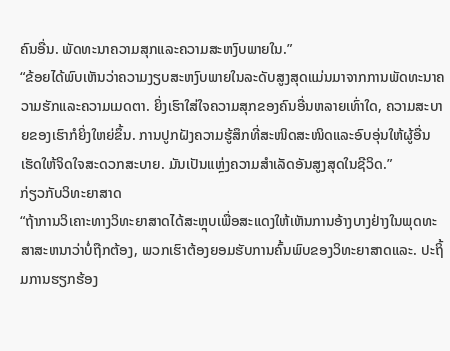ຄົນອື່ນ. ພັດທະນາຄວາມສຸກແລະຄວາມສະຫງົບພາຍໃນ.”
“ຂ້ອຍໄດ້ພົບເຫັນວ່າຄວາມງຽບສະຫງົບພາຍໃນລະດັບສູງສຸດແມ່ນມາຈາກການພັດທະນາຄວາມຮັກແລະຄວາມເມດຕາ. ຍິ່ງເຮົາໃສ່ໃຈຄວາມສຸກຂອງຄົນອື່ນຫລາຍເທົ່າໃດ, ຄວາມສະບາຍຂອງເຮົາກໍຍິ່ງໃຫຍ່ຂຶ້ນ. ການປູກຝັງຄວາມຮູ້ສຶກທີ່ສະໜິດສະໜິດແລະອົບອຸ່ນໃຫ້ຜູ້ອື່ນເຮັດໃຫ້ຈິດໃຈສະດວກສະບາຍ. ມັນເປັນແຫຼ່ງຄວາມສໍາເລັດອັນສູງສຸດໃນຊີວິດ.”
ກ່ຽວກັບວິທະຍາສາດ
“ຖ້າການວິເຄາະທາງວິທະຍາສາດໄດ້ສະຫຼຸບເພື່ອສະແດງໃຫ້ເຫັນການອ້າງບາງຢ່າງໃນພຸດທະສາສະຫນາວ່າບໍ່ຖືກຕ້ອງ, ພວກເຮົາຕ້ອງຍອມຮັບການຄົ້ນພົບຂອງວິທະຍາສາດແລະ. ປະຖິ້ມການຮຽກຮ້ອງ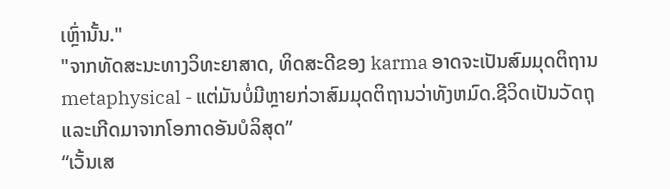ເຫຼົ່ານັ້ນ."
"ຈາກທັດສະນະທາງວິທະຍາສາດ, ທິດສະດີຂອງ karma ອາດຈະເປັນສົມມຸດຕິຖານ metaphysical - ແຕ່ມັນບໍ່ມີຫຼາຍກ່ວາສົມມຸດຕິຖານວ່າທັງຫມົດ.ຊີວິດເປັນວັດຖຸ ແລະເກີດມາຈາກໂອກາດອັນບໍລິສຸດ”
“ເວັ້ນເສ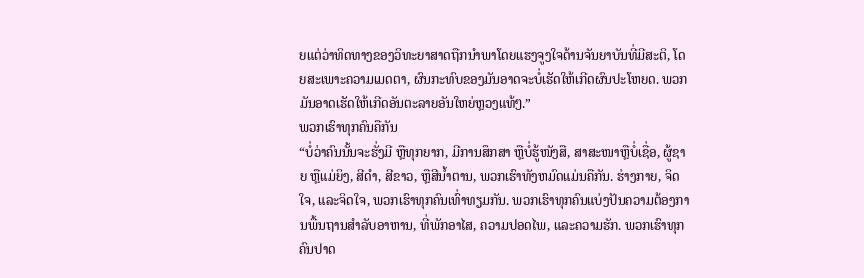ຍແຕ່ວ່າທິດທາງຂອງວິທະຍາສາດຖືກນໍາພາໂດຍແຮງຈູງໃຈດ້ານຈັນຍາບັນທີ່ມີສະຕິ, ໂດຍສະເພາະຄວາມເມດຕາ, ຜົນກະທົບຂອງມັນອາດຈະບໍ່ເຮັດໃຫ້ເກີດຜົນປະໂຫຍດ. ພວກມັນອາດເຮັດໃຫ້ເກີດອັນຕະລາຍອັນໃຫຍ່ຫຼວງແທ້ໆ.”
ພວກເຮົາທຸກຄົນຄືກັນ
“ບໍ່ວ່າຄົນນັ້ນຈະຮັ່ງມີ ຫຼືທຸກຍາກ, ມີການສຶກສາ ຫຼືບໍ່ຮູ້ໜັງສື, ສາສະໜາຫຼືບໍ່ເຊື່ອ, ຜູ້ຊາຍ ຫຼືແມ່ຍິງ, ສີດໍາ, ສີຂາວ, ຫຼືສີນ້ຳຕານ, ພວກເຮົາທັງຫມົດແມ່ນຄືກັນ. ຮ່າງກາຍ, ຈິດໃຈ, ແລະຈິດໃຈ, ພວກເຮົາທຸກຄົນເທົ່າທຽມກັນ. ພວກເຮົາທຸກຄົນແບ່ງປັນຄວາມຕ້ອງການພື້ນຖານສໍາລັບອາຫານ, ທີ່ພັກອາໄສ, ຄວາມປອດໄພ, ແລະຄວາມຮັກ. ພວກເຮົາທຸກຄົນປາດ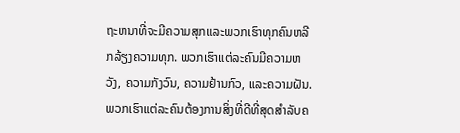ຖະຫນາທີ່ຈະມີຄວາມສຸກແລະພວກເຮົາທຸກຄົນຫລີກລ້ຽງຄວາມທຸກ. ພວກເຮົາແຕ່ລະຄົນມີຄວາມຫວັງ, ຄວາມກັງວົນ, ຄວາມຢ້ານກົວ, ແລະຄວາມຝັນ. ພວກເຮົາແຕ່ລະຄົນຕ້ອງການສິ່ງທີ່ດີທີ່ສຸດສໍາລັບຄ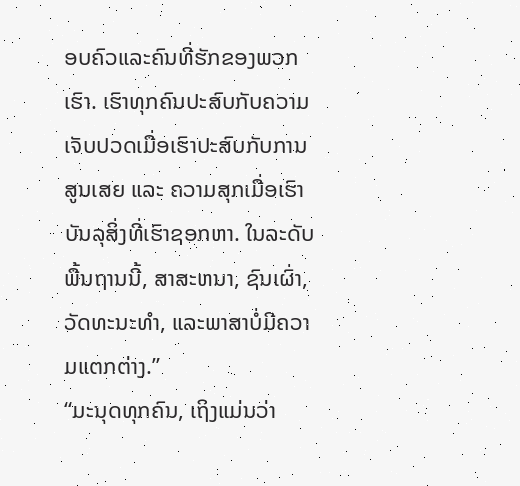ອບຄົວແລະຄົນທີ່ຮັກຂອງພວກເຮົາ. ເຮົາທຸກຄົນປະສົບກັບຄວາມເຈັບປວດເມື່ອເຮົາປະສົບກັບການສູນເສຍ ແລະ ຄວາມສຸກເມື່ອເຮົາບັນລຸສິ່ງທີ່ເຮົາຊອກຫາ. ໃນລະດັບພື້ນຖານນີ້, ສາສະຫນາ, ຊົນເຜົ່າ, ວັດທະນະທໍາ, ແລະພາສາບໍ່ມີຄວາມແຕກຕ່າງ.”
“ມະນຸດທຸກຄົນ, ເຖິງແມ່ນວ່າ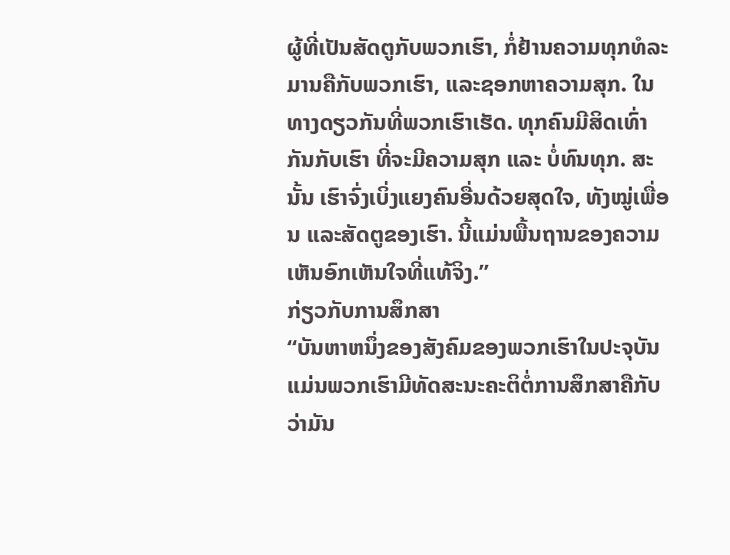ຜູ້ທີ່ເປັນສັດຕູກັບພວກເຮົາ, ກໍ່ຢ້ານຄວາມທຸກທໍລະມານຄືກັບພວກເຮົາ, ແລະຊອກຫາຄວາມສຸກ. ໃນທາງດຽວກັນທີ່ພວກເຮົາເຮັດ. ທຸກຄົນມີສິດເທົ່າກັນກັບເຮົາ ທີ່ຈະມີຄວາມສຸກ ແລະ ບໍ່ທົນທຸກ. ສະນັ້ນ ເຮົາຈົ່ງເບິ່ງແຍງຄົນອື່ນດ້ວຍສຸດໃຈ, ທັງໝູ່ເພື່ອນ ແລະສັດຕູຂອງເຮົາ. ນີ້ແມ່ນພື້ນຖານຂອງຄວາມເຫັນອົກເຫັນໃຈທີ່ແທ້ຈິງ.”
ກ່ຽວກັບການສຶກສາ
“ບັນຫາຫນຶ່ງຂອງສັງຄົມຂອງພວກເຮົາໃນປະຈຸບັນແມ່ນພວກເຮົາມີທັດສະນະຄະຕິຕໍ່ການສຶກສາຄືກັບວ່າມັນ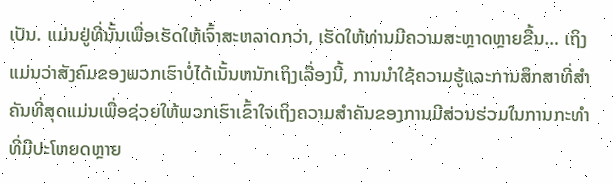ເປັນ. ແມ່ນຢູ່ທີ່ນັ້ນເພື່ອເຮັດໃຫ້ເຈົ້າສະຫລາດກວ່າ, ເຮັດໃຫ້ທ່ານມີຄວາມສະຫຼາດຫຼາຍຂື້ນ… ເຖິງແມ່ນວ່າສັງຄົມຂອງພວກເຮົາບໍ່ໄດ້ເນັ້ນຫນັກເຖິງເລື່ອງນີ້, ການນໍາໃຊ້ຄວາມຮູ້ແລະການສຶກສາທີ່ສໍາຄັນທີ່ສຸດແມ່ນເພື່ອຊ່ວຍໃຫ້ພວກເຮົາເຂົ້າໃຈເຖິງຄວາມສໍາຄັນຂອງການມີສ່ວນຮ່ວມໃນການກະທໍາທີ່ມີປະໂຫຍດຫຼາຍ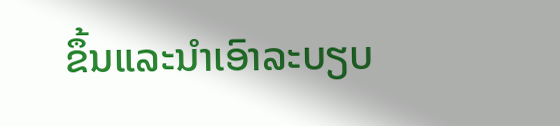ຂຶ້ນແລະນໍາເອົາລະບຽບ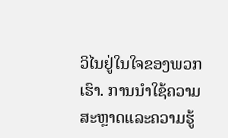ວິໄນຢູ່ໃນໃຈຂອງພວກເຮົາ. ການນຳໃຊ້ຄວາມສະຫຼາດແລະຄວາມຮູ້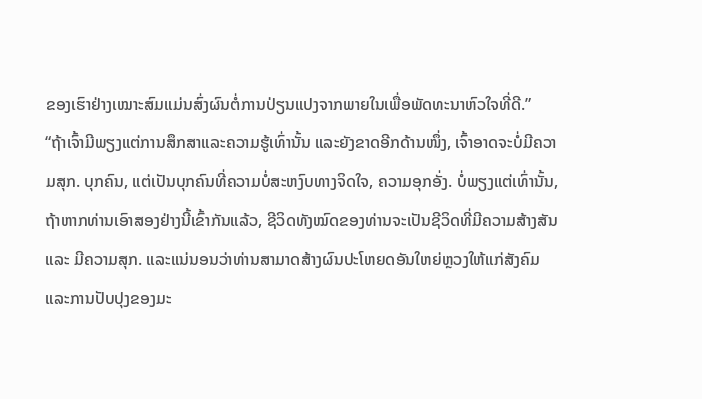ຂອງເຮົາຢ່າງເໝາະສົມແມ່ນສົ່ງຜົນຕໍ່ການປ່ຽນແປງຈາກພາຍໃນເພື່ອພັດທະນາຫົວໃຈທີ່ດີ.”
“ຖ້າເຈົ້າມີພຽງແຕ່ການສຶກສາແລະຄວາມຮູ້ເທົ່ານັ້ນ ແລະຍັງຂາດອີກດ້ານໜຶ່ງ, ເຈົ້າອາດຈະບໍ່ມີຄວາມສຸກ. ບຸກຄົນ, ແຕ່ເປັນບຸກຄົນທີ່ຄວາມບໍ່ສະຫງົບທາງຈິດໃຈ, ຄວາມອຸກອັ່ງ. ບໍ່ພຽງແຕ່ເທົ່ານັ້ນ, ຖ້າຫາກທ່ານເອົາສອງຢ່າງນີ້ເຂົ້າກັນແລ້ວ, ຊີວິດທັງໝົດຂອງທ່ານຈະເປັນຊີວິດທີ່ມີຄວາມສ້າງສັນ ແລະ ມີຄວາມສຸກ. ແລະແນ່ນອນວ່າທ່ານສາມາດສ້າງຜົນປະໂຫຍດອັນໃຫຍ່ຫຼວງໃຫ້ແກ່ສັງຄົມແລະການປັບປຸງຂອງມະ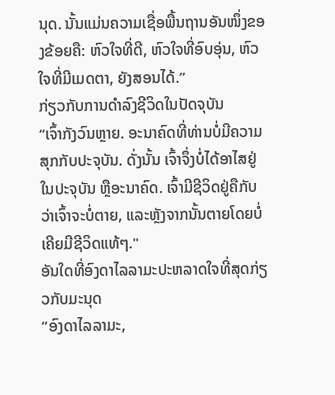ນຸດ. ນັ້ນແມ່ນຄວາມເຊື່ອພື້ນຖານອັນໜຶ່ງຂອງຂ້ອຍຄື: ຫົວໃຈທີ່ດີ, ຫົວໃຈທີ່ອົບອຸ່ນ, ຫົວໃຈທີ່ມີເມດຕາ, ຍັງສອນໄດ້.”
ກ່ຽວກັບການດໍາລົງຊີວິດໃນປັດຈຸບັນ
“ເຈົ້າກັງວົນຫຼາຍ. ອະນາຄົດທີ່ທ່ານບໍ່ມີຄວາມສຸກກັບປະຈຸບັນ. ດັ່ງນັ້ນ ເຈົ້າຈຶ່ງບໍ່ໄດ້ອາໄສຢູ່ໃນປະຈຸບັນ ຫຼືອະນາຄົດ. ເຈົ້າມີຊີວິດຢູ່ຄືກັບວ່າເຈົ້າຈະບໍ່ຕາຍ, ແລະຫຼັງຈາກນັ້ນຕາຍໂດຍບໍ່ເຄີຍມີຊີວິດແທ້ໆ."
ອັນໃດທີ່ອົງດາໄລລາມະປະຫລາດໃຈທີ່ສຸດກ່ຽວກັບມະນຸດ
“ອົງດາໄລລາມະ,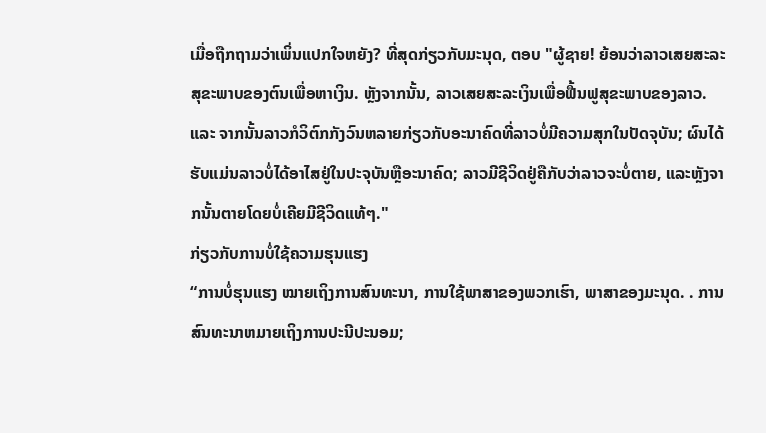ເມື່ອຖືກຖາມວ່າເພິ່ນແປກໃຈຫຍັງ? ທີ່ສຸດກ່ຽວກັບມະນຸດ, ຕອບ "ຜູ້ຊາຍ! ຍ້ອນວ່າລາວເສຍສະລະສຸຂະພາບຂອງຕົນເພື່ອຫາເງິນ. ຫຼັງຈາກນັ້ນ, ລາວເສຍສະລະເງິນເພື່ອຟື້ນຟູສຸຂະພາບຂອງລາວ. ແລະ ຈາກນັ້ນລາວກໍວິຕົກກັງວົນຫລາຍກ່ຽວກັບອະນາຄົດທີ່ລາວບໍ່ມີຄວາມສຸກໃນປັດຈຸບັນ; ຜົນໄດ້ຮັບແມ່ນລາວບໍ່ໄດ້ອາໄສຢູ່ໃນປະຈຸບັນຫຼືອະນາຄົດ; ລາວມີຊີວິດຢູ່ຄືກັບວ່າລາວຈະບໍ່ຕາຍ, ແລະຫຼັງຈາກນັ້ນຕາຍໂດຍບໍ່ເຄີຍມີຊີວິດແທ້ໆ."
ກ່ຽວກັບການບໍ່ໃຊ້ຄວາມຮຸນແຮງ
“ການບໍ່ຮຸນແຮງ ໝາຍເຖິງການສົນທະນາ, ການໃຊ້ພາສາຂອງພວກເຮົາ, ພາສາຂອງມະນຸດ. . ການສົນທະນາຫມາຍເຖິງການປະນີປະນອມ;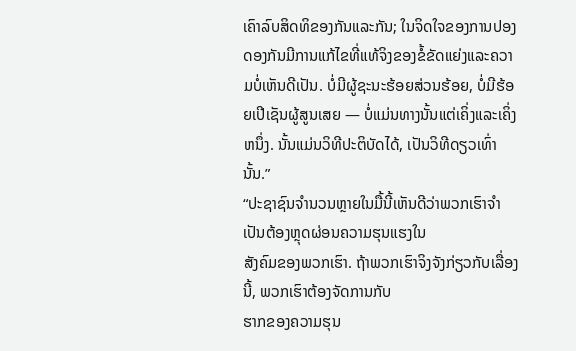ເຄົາລົບສິດທິຂອງກັນແລະກັນ; ໃນຈິດໃຈຂອງການປອງດອງກັນມີການແກ້ໄຂທີ່ແທ້ຈິງຂອງຂໍ້ຂັດແຍ່ງແລະຄວາມບໍ່ເຫັນດີເປັນ. ບໍ່ມີຜູ້ຊະນະຮ້ອຍສ່ວນຮ້ອຍ, ບໍ່ມີຮ້ອຍເປີເຊັນຜູ້ສູນເສຍ — ບໍ່ແມ່ນທາງນັ້ນແຕ່ເຄິ່ງແລະເຄິ່ງຫນຶ່ງ. ນັ້ນແມ່ນວິທີປະຕິບັດໄດ້, ເປັນວິທີດຽວເທົ່ານັ້ນ.”
“ປະຊາຊົນຈໍານວນຫຼາຍໃນມື້ນີ້ເຫັນດີວ່າພວກເຮົາຈໍາເປັນຕ້ອງຫຼຸດຜ່ອນຄວາມຮຸນແຮງໃນ
ສັງຄົມຂອງພວກເຮົາ. ຖ້າພວກເຮົາຈິງຈັງກ່ຽວກັບເລື່ອງນີ້, ພວກເຮົາຕ້ອງຈັດການກັບ
ຮາກຂອງຄວາມຮຸນ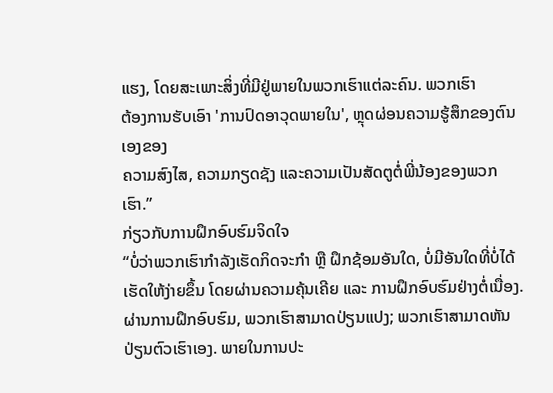ແຮງ, ໂດຍສະເພາະສິ່ງທີ່ມີຢູ່ພາຍໃນພວກເຮົາແຕ່ລະຄົນ. ພວກເຮົາ
ຕ້ອງການຮັບເອົາ 'ການປົດອາວຸດພາຍໃນ', ຫຼຸດຜ່ອນຄວາມຮູ້ສຶກຂອງຕົນເອງຂອງ
ຄວາມສົງໄສ, ຄວາມກຽດຊັງ ແລະຄວາມເປັນສັດຕູຕໍ່ພີ່ນ້ອງຂອງພວກເຮົາ.”
ກ່ຽວກັບການຝຶກອົບຮົມຈິດໃຈ
“ບໍ່ວ່າພວກເຮົາກຳລັງເຮັດກິດຈະກຳ ຫຼື ຝຶກຊ້ອມອັນໃດ, ບໍ່ມີອັນໃດທີ່ບໍ່ໄດ້ເຮັດໃຫ້ງ່າຍຂຶ້ນ ໂດຍຜ່ານຄວາມຄຸ້ນເຄີຍ ແລະ ການຝຶກອົບຮົມຢ່າງຕໍ່ເນື່ອງ. ຜ່ານການຝຶກອົບຮົມ, ພວກເຮົາສາມາດປ່ຽນແປງ; ພວກເຮົາສາມາດຫັນປ່ຽນຕົວເຮົາເອງ. ພາຍໃນການປະ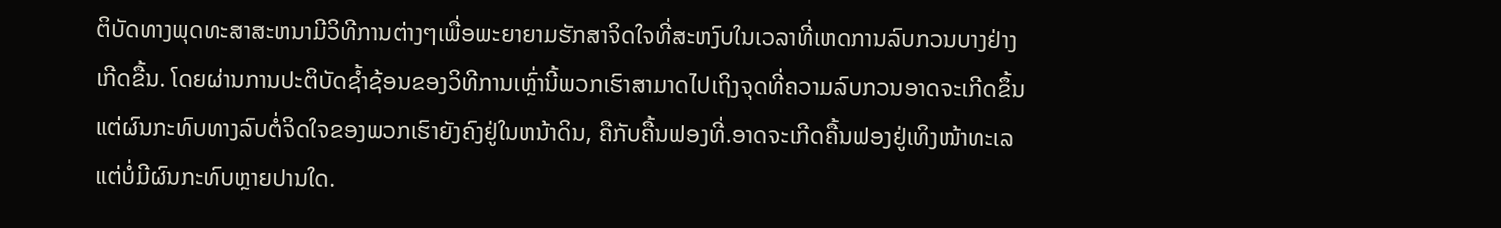ຕິບັດທາງພຸດທະສາສະຫນາມີວິທີການຕ່າງໆເພື່ອພະຍາຍາມຮັກສາຈິດໃຈທີ່ສະຫງົບໃນເວລາທີ່ເຫດການລົບກວນບາງຢ່າງເກີດຂື້ນ. ໂດຍຜ່ານການປະຕິບັດຊ້ຳຊ້ອນຂອງວິທີການເຫຼົ່ານີ້ພວກເຮົາສາມາດໄປເຖິງຈຸດທີ່ຄວາມລົບກວນອາດຈະເກີດຂຶ້ນແຕ່ຜົນກະທົບທາງລົບຕໍ່ຈິດໃຈຂອງພວກເຮົາຍັງຄົງຢູ່ໃນຫນ້າດິນ, ຄືກັບຄື້ນຟອງທີ່.ອາດຈະເກີດຄື້ນຟອງຢູ່ເທິງໜ້າທະເລແຕ່ບໍ່ມີຜົນກະທົບຫຼາຍປານໃດ.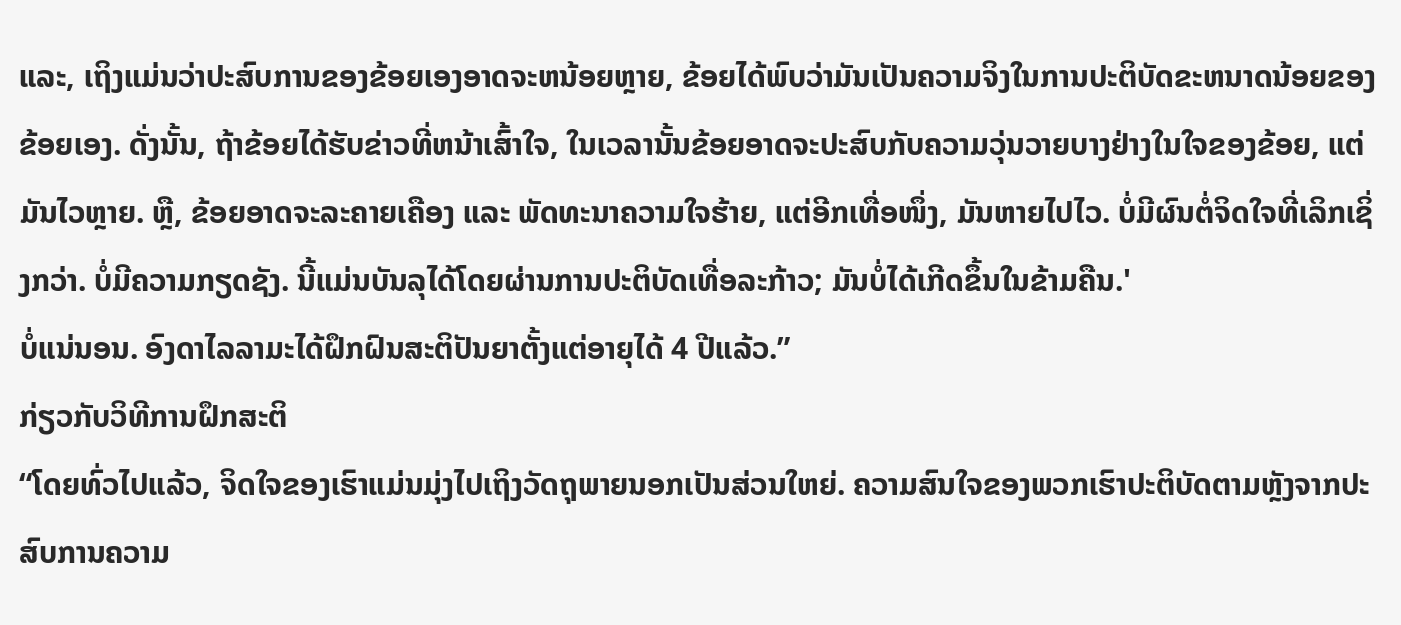ແລະ, ເຖິງແມ່ນວ່າປະສົບການຂອງຂ້ອຍເອງອາດຈະຫນ້ອຍຫຼາຍ, ຂ້ອຍໄດ້ພົບວ່າມັນເປັນຄວາມຈິງໃນການປະຕິບັດຂະຫນາດນ້ອຍຂອງຂ້ອຍເອງ. ດັ່ງນັ້ນ, ຖ້າຂ້ອຍໄດ້ຮັບຂ່າວທີ່ຫນ້າເສົ້າໃຈ, ໃນເວລານັ້ນຂ້ອຍອາດຈະປະສົບກັບຄວາມວຸ່ນວາຍບາງຢ່າງໃນໃຈຂອງຂ້ອຍ, ແຕ່ມັນໄວຫຼາຍ. ຫຼື, ຂ້ອຍອາດຈະລະຄາຍເຄືອງ ແລະ ພັດທະນາຄວາມໃຈຮ້າຍ, ແຕ່ອີກເທື່ອໜຶ່ງ, ມັນຫາຍໄປໄວ. ບໍ່ມີຜົນຕໍ່ຈິດໃຈທີ່ເລິກເຊິ່ງກວ່າ. ບໍ່ມີຄວາມກຽດຊັງ. ນີ້ແມ່ນບັນລຸໄດ້ໂດຍຜ່ານການປະຕິບັດເທື່ອລະກ້າວ; ມັນບໍ່ໄດ້ເກີດຂຶ້ນໃນຂ້າມຄືນ.'
ບໍ່ແນ່ນອນ. ອົງດາໄລລາມະໄດ້ຝຶກຝົນສະຕິປັນຍາຕັ້ງແຕ່ອາຍຸໄດ້ 4 ປີແລ້ວ.”
ກ່ຽວກັບວິທີການຝຶກສະຕິ
“ໂດຍທົ່ວໄປແລ້ວ, ຈິດໃຈຂອງເຮົາແມ່ນມຸ່ງໄປເຖິງວັດຖຸພາຍນອກເປັນສ່ວນໃຫຍ່. ຄວາມສົນໃຈຂອງພວກເຮົາປະຕິບັດຕາມຫຼັງຈາກປະສົບການຄວາມ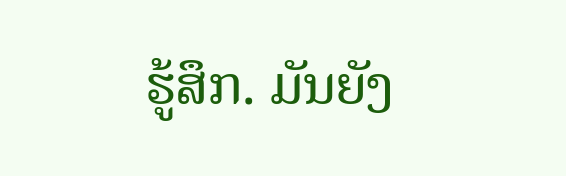ຮູ້ສຶກ. ມັນຍັງ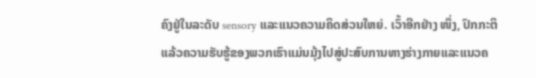ຄົງຢູ່ໃນລະດັບ sensory ແລະແນວຄວາມຄິດສ່ວນໃຫຍ່. ເວົ້າອີກຢ່າງ ໜຶ່ງ, ປົກກະຕິແລ້ວຄວາມຮັບຮູ້ຂອງພວກເຮົາແມ່ນມຸ້ງໄປສູ່ປະສົບການທາງຮ່າງກາຍແລະແນວຄ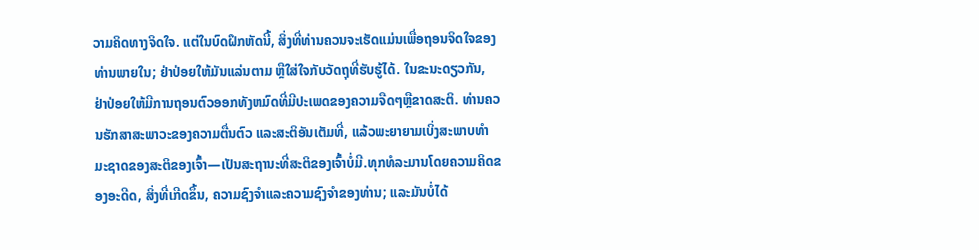ວາມຄິດທາງຈິດໃຈ. ແຕ່ໃນບົດຝຶກຫັດນີ້, ສິ່ງທີ່ທ່ານຄວນຈະເຮັດແມ່ນເພື່ອຖອນຈິດໃຈຂອງທ່ານພາຍໃນ; ຢ່າປ່ອຍໃຫ້ມັນແລ່ນຕາມ ຫຼືໃສ່ໃຈກັບວັດຖຸທີ່ຮັບຮູ້ໄດ້. ໃນຂະນະດຽວກັນ, ຢ່າປ່ອຍໃຫ້ມີການຖອນຕົວອອກທັງຫມົດທີ່ມີປະເພດຂອງຄວາມຈືດໆຫຼືຂາດສະຕິ. ທ່ານຄວນຮັກສາສະພາວະຂອງຄວາມຕື່ນຕົວ ແລະສະຕິອັນເຕັມທີ່, ແລ້ວພະຍາຍາມເບິ່ງສະພາບທໍາມະຊາດຂອງສະຕິຂອງເຈົ້າ—ເປັນສະຖານະທີ່ສະຕິຂອງເຈົ້າບໍ່ມີ.ທຸກທໍລະມານໂດຍຄວາມຄິດຂອງອະດີດ, ສິ່ງທີ່ເກີດຂຶ້ນ, ຄວາມຊົງຈໍາແລະຄວາມຊົງຈໍາຂອງທ່ານ; ແລະມັນບໍ່ໄດ້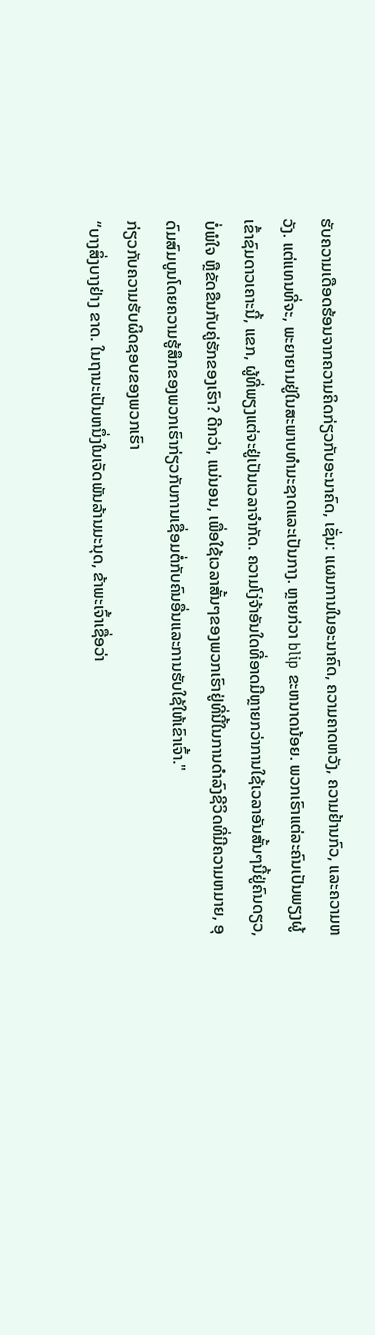ຮັບຄວາມເດືອດຮ້ອນຈາກຄວາມຄິດກ່ຽວກັບອະນາຄົດ, ເຊັ່ນ: ແຜນການໃນອະນາຄົດ, ຄວາມຄາດຫວັງ, ຄວາມຢ້ານກົວ, ແລະຄວາມຫວັງ. ແຕ່ແທນທີ່ຈະ, ພະຍາຍາມຢູ່ໃນສະພາບທໍາມະຊາດແລະເປັນກາງ. ຫຼາຍກ່ວາ blip ຂະຫນາດນ້ອຍ. ພວກເຮົາແຕ່ລະຄົນເປັນພຽງຜູ້ເຂົ້າຊົມດາວເຄາະນີ້, ແຂກ, ຜູ້ທີ່ພຽງແຕ່ຈະຢູ່ເປັນເວລາຈໍາກັດ. ຄວາມໂງ່ຈ້າອັນໃດທີ່ອາດມີຫຼາຍກວ່າການໃຊ້ເວລາອັນສັ້ນໆນີ້ຢູ່ຄົນດຽວ, ບໍ່ພໍໃຈ ຫຼືຂັດຂືນກັບຄູ່ຮັກຂອງເຮົາ? ດີກວ່າ, ແນ່ນອນ, ເພື່ອໃຊ້ເວລາສັ້ນໆຂອງພວກເຮົາຢູ່ທີ່ນີ້ໃນການດໍາລົງຊີວິດທີ່ມີຄວາມຫມາຍ, ອຸດົມສົມບູນໂດຍຄວາມຮູ້ສຶກຂອງພວກເຮົາກ່ຽວກັບການເຊື່ອມຕໍ່ກັບຄົນອື່ນແລະການຮັບໃຊ້ໃຫ້ເຂົາເຈົ້າ."
ກ່ຽວກັບຄວາມຮັບຜິດຊອບຂອງພວກເຮົາ
“ບາງສິ່ງບາງຢ່າງ ຂາດ. ໃນຖານະເປັນຫນຶ່ງໃນເຈັດພັນລ້ານມະນຸດ, ຂ້າພະເຈົ້າເຊື່ອວ່າ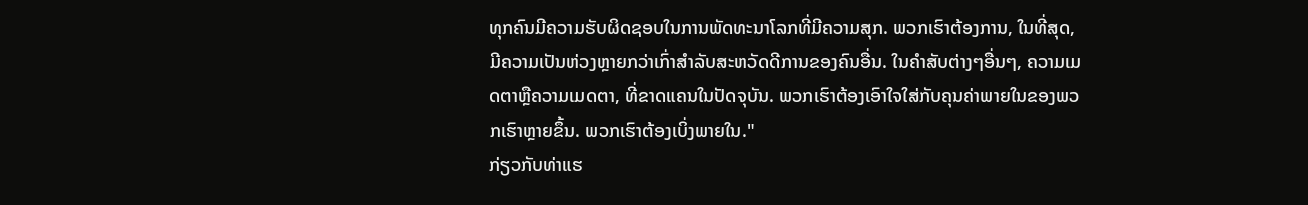ທຸກຄົນມີຄວາມຮັບຜິດຊອບໃນການພັດທະນາໂລກທີ່ມີຄວາມສຸກ. ພວກເຮົາຕ້ອງການ, ໃນທີ່ສຸດ, ມີຄວາມເປັນຫ່ວງຫຼາຍກວ່າເກົ່າສໍາລັບສະຫວັດດີການຂອງຄົນອື່ນ. ໃນຄໍາສັບຕ່າງໆອື່ນໆ, ຄວາມເມດຕາຫຼືຄວາມເມດຕາ, ທີ່ຂາດແຄນໃນປັດຈຸບັນ. ພວກເຮົາຕ້ອງເອົາໃຈໃສ່ກັບຄຸນຄ່າພາຍໃນຂອງພວກເຮົາຫຼາຍຂຶ້ນ. ພວກເຮົາຕ້ອງເບິ່ງພາຍໃນ."
ກ່ຽວກັບທ່າແຮ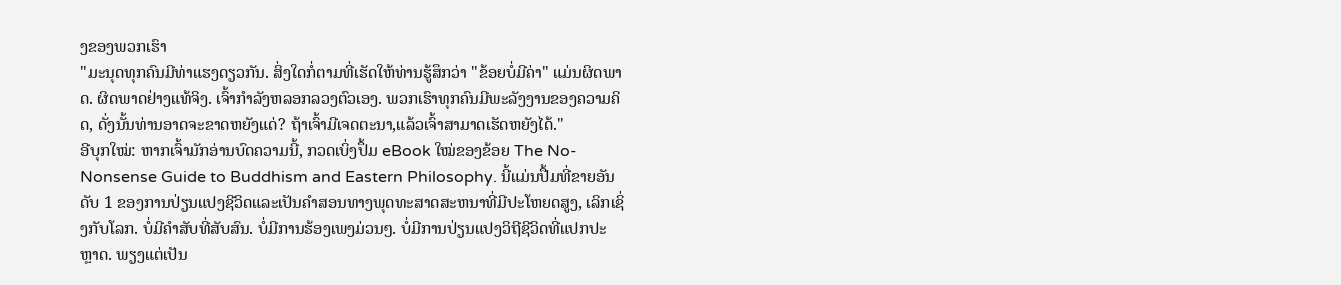ງຂອງພວກເຮົາ
"ມະນຸດທຸກຄົນມີທ່າແຮງດຽວກັນ. ສິ່ງໃດກໍ່ຕາມທີ່ເຮັດໃຫ້ທ່ານຮູ້ສຶກວ່າ "ຂ້ອຍບໍ່ມີຄ່າ" ແມ່ນຜິດພາດ. ຜິດພາດຢ່າງແທ້ຈິງ. ເຈົ້າກໍາລັງຫລອກລວງຕົວເອງ. ພວກເຮົາທຸກຄົນມີພະລັງງານຂອງຄວາມຄິດ, ດັ່ງນັ້ນທ່ານອາດຈະຂາດຫຍັງແດ່? ຖ້າເຈົ້າມີເຈດຕະນາ,ແລ້ວເຈົ້າສາມາດເຮັດຫຍັງໄດ້."
ອີບຸກໃໝ່: ຫາກເຈົ້າມັກອ່ານບົດຄວາມນີ້, ກວດເບິ່ງປຶ້ມ eBook ໃໝ່ຂອງຂ້ອຍ The No-Nonsense Guide to Buddhism and Eastern Philosophy. ນີ້ແມ່ນປື້ມທີ່ຂາຍອັນດັບ 1 ຂອງການປ່ຽນແປງຊີວິດແລະເປັນຄໍາສອນທາງພຸດທະສາດສະຫນາທີ່ມີປະໂຫຍດສູງ, ເລິກເຊິ່ງກັບໂລກ. ບໍ່ມີຄໍາສັບທີ່ສັບສົນ. ບໍ່ມີການຮ້ອງເພງມ່ວນໆ. ບໍ່ມີການປ່ຽນແປງວິຖີຊີວິດທີ່ແປກປະຫຼາດ. ພຽງແຕ່ເປັນ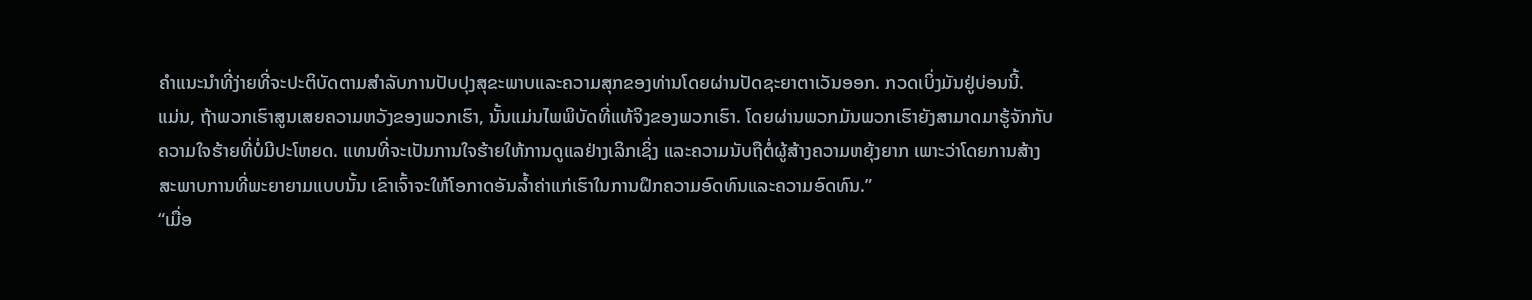ຄໍາແນະນໍາທີ່ງ່າຍທີ່ຈະປະຕິບັດຕາມສໍາລັບການປັບປຸງສຸຂະພາບແລະຄວາມສຸກຂອງທ່ານໂດຍຜ່ານປັດຊະຍາຕາເວັນອອກ. ກວດເບິ່ງມັນຢູ່ບ່ອນນີ້.
ແມ່ນ, ຖ້າພວກເຮົາສູນເສຍຄວາມຫວັງຂອງພວກເຮົາ, ນັ້ນແມ່ນໄພພິບັດທີ່ແທ້ຈິງຂອງພວກເຮົາ. ໂດຍຜ່ານພວກມັນພວກເຮົາຍັງສາມາດມາຮູ້ຈັກກັບຄວາມໃຈຮ້າຍທີ່ບໍ່ມີປະໂຫຍດ. ແທນທີ່ຈະເປັນການໃຈຮ້າຍໃຫ້ການດູແລຢ່າງເລິກເຊິ່ງ ແລະຄວາມນັບຖືຕໍ່ຜູ້ສ້າງຄວາມຫຍຸ້ງຍາກ ເພາະວ່າໂດຍການສ້າງສະພາບການທີ່ພະຍາຍາມແບບນັ້ນ ເຂົາເຈົ້າຈະໃຫ້ໂອກາດອັນລ້ຳຄ່າແກ່ເຮົາໃນການຝຶກຄວາມອົດທົນແລະຄວາມອົດທົນ.”
“ເມື່ອ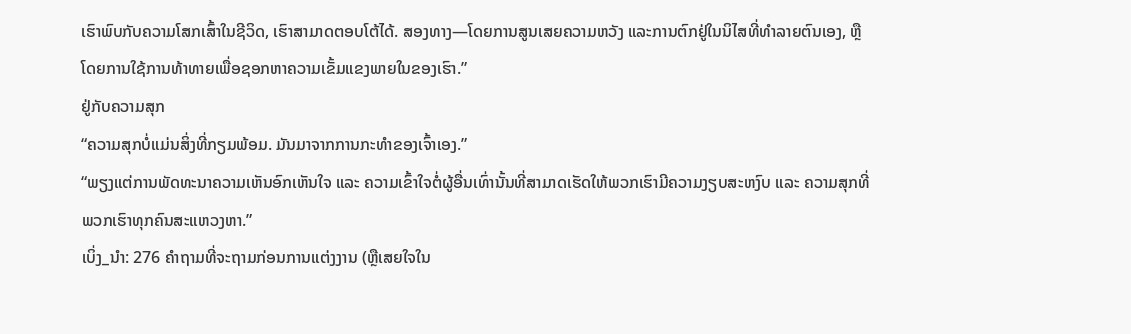ເຮົາພົບກັບຄວາມໂສກເສົ້າໃນຊີວິດ, ເຮົາສາມາດຕອບໂຕ້ໄດ້. ສອງທາງ—ໂດຍການສູນເສຍຄວາມຫວັງ ແລະການຕົກຢູ່ໃນນິໄສທີ່ທຳລາຍຕົນເອງ, ຫຼືໂດຍການໃຊ້ການທ້າທາຍເພື່ອຊອກຫາຄວາມເຂັ້ມແຂງພາຍໃນຂອງເຮົາ.”
ຢູ່ກັບຄວາມສຸກ
“ຄວາມສຸກບໍ່ແມ່ນສິ່ງທີ່ກຽມພ້ອມ. ມັນມາຈາກການກະທຳຂອງເຈົ້າເອງ.”
“ພຽງແຕ່ການພັດທະນາຄວາມເຫັນອົກເຫັນໃຈ ແລະ ຄວາມເຂົ້າໃຈຕໍ່ຜູ້ອື່ນເທົ່ານັ້ນທີ່ສາມາດເຮັດໃຫ້ພວກເຮົາມີຄວາມງຽບສະຫງົບ ແລະ ຄວາມສຸກທີ່ພວກເຮົາທຸກຄົນສະແຫວງຫາ.”
ເບິ່ງ_ນຳ: 276 ຄໍາຖາມທີ່ຈະຖາມກ່ອນການແຕ່ງງານ (ຫຼືເສຍໃຈໃນ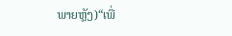ພາຍຫຼັງ)“ເພື່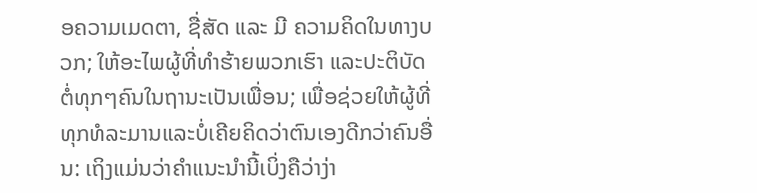ອຄວາມເມດຕາ, ຊື່ສັດ ແລະ ມີ ຄວາມຄິດໃນທາງບວກ; ໃຫ້ອະໄພຜູ້ທີ່ທຳຮ້າຍພວກເຮົາ ແລະປະຕິບັດຕໍ່ທຸກໆຄົນໃນຖານະເປັນເພື່ອນ; ເພື່ອຊ່ວຍໃຫ້ຜູ້ທີ່ທຸກທໍລະມານແລະບໍ່ເຄີຍຄິດວ່າຕົນເອງດີກວ່າຄົນອື່ນ: ເຖິງແມ່ນວ່າຄໍາແນະນໍານີ້ເບິ່ງຄືວ່າງ່າ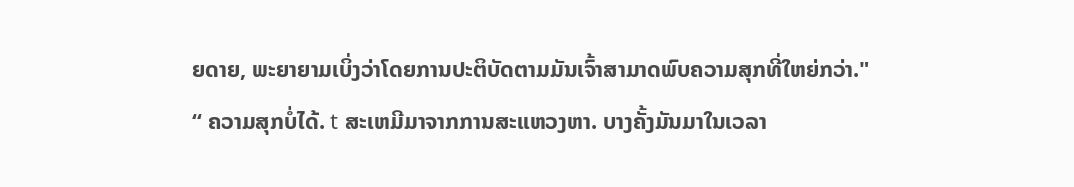ຍດາຍ, ພະຍາຍາມເບິ່ງວ່າໂດຍການປະຕິບັດຕາມມັນເຈົ້າສາມາດພົບຄວາມສຸກທີ່ໃຫຍ່ກວ່າ."
“ ຄວາມສຸກບໍ່ໄດ້. t ສະເຫມີມາຈາກການສະແຫວງຫາ. ບາງຄັ້ງມັນມາໃນເວລາ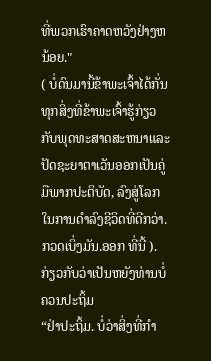ທີ່ພວກເຮົາຄາດຫວັງຢ່າງຫນ້ອຍ."
( ບໍ່ດົນມານີ້ຂ້າພະເຈົ້າໄດ້ກັ່ນທຸກສິ່ງທີ່ຂ້າພະເຈົ້າຮູ້ກ່ຽວກັບພຸດທະສາດສະຫນາແລະປັດຊະຍາຕາເວັນອອກເປັນຄູ່ມືພາກປະຕິບັດ, ລົງສູ່ໂລກໃນການດໍາລົງຊີວິດທີ່ດີກວ່າ. ກວດເບິ່ງມັນ.ອອກ ທີ່ນີ້ ).
ກ່ຽວກັບວ່າເປັນຫຍັງທ່ານບໍ່ຄວນປະຖິ້ມ
“ຢ່າປະຖິ້ມ. ບໍ່ວ່າສິ່ງທີ່ກໍາ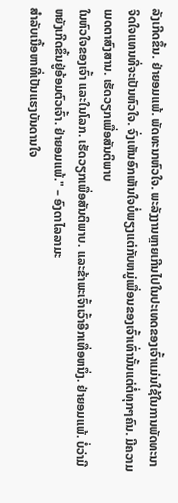ລັງເກີດຂຶ້ນ. ຢ່າຍອມແພ້. ພັດທະນາຫົວໃຈ. ພະລັງງານຫຼາຍເກີນໄປໃນປະເທດຂອງເຈົ້າແມ່ນໃຊ້ໃນການພັດທະນາຈິດໃຈແທນທີ່ຈະເປັນຫົວໃຈ. ຈົ່ງເຫັນອົກເຫັນໃຈບໍ່ພຽງແຕ່ກັບຫມູ່ເພື່ອນຂອງເຈົ້າເທົ່ານັ້ນແຕ່ຕໍ່ທຸກໆຄົນ. ມີຄວາມເມດຕາສົງສານ. ເຮັດວຽກເພື່ອສັນຕິພາບ
ໃນຫົວໃຈຂອງເຈົ້າ ແລະໃນໂລກ. ເຮັດວຽກເພື່ອສັນຕິພາບ. ແລະຂ້າພະເຈົ້າເວົ້າອີກເທື່ອຫນຶ່ງ. ຢ່າຍອມແພ້. ບໍ່ວ່າມີຫຍັງເກີດຂຶ້ນຢູ່ອ້ອມຕົວເຈົ້າ. ຢ່າຍອມແພ້." – ອົງດາໄລລາມະ
ສຳລັບເນື້ອຫາທີ່ເປັນແຮງບັນດານໃຈ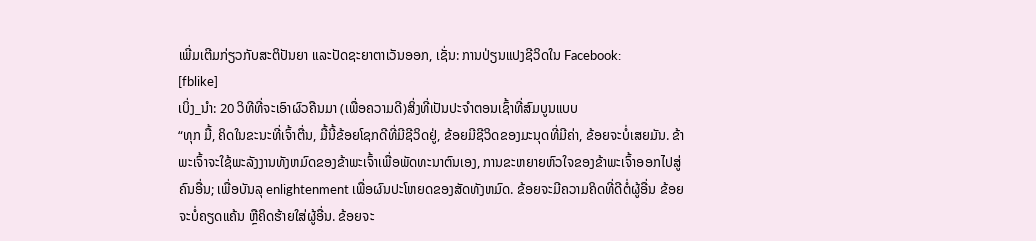ເພີ່ມເຕີມກ່ຽວກັບສະຕິປັນຍາ ແລະປັດຊະຍາຕາເວັນອອກ, ເຊັ່ນ: ການປ່ຽນແປງຊີວິດໃນ Facebook:
[fblike]
ເບິ່ງ_ນຳ: 20 ວິທີທີ່ຈະເອົາຜົວຄືນມາ (ເພື່ອຄວາມດີ)ສິ່ງທີ່ເປັນປະຈຳຕອນເຊົ້າທີ່ສົມບູນແບບ
“ທຸກ ມື້, ຄິດໃນຂະນະທີ່ເຈົ້າຕື່ນ, ມື້ນີ້ຂ້ອຍໂຊກດີທີ່ມີຊີວິດຢູ່, ຂ້ອຍມີຊີວິດຂອງມະນຸດທີ່ມີຄ່າ, ຂ້ອຍຈະບໍ່ເສຍມັນ. ຂ້າພະເຈົ້າຈະໃຊ້ພະລັງງານທັງຫມົດຂອງຂ້າພະເຈົ້າເພື່ອພັດທະນາຕົນເອງ, ການຂະຫຍາຍຫົວໃຈຂອງຂ້າພະເຈົ້າອອກໄປສູ່ຄົນອື່ນ; ເພື່ອບັນລຸ enlightenment ເພື່ອຜົນປະໂຫຍດຂອງສັດທັງຫມົດ. ຂ້ອຍຈະມີຄວາມຄິດທີ່ດີຕໍ່ຜູ້ອື່ນ ຂ້ອຍຈະບໍ່ຄຽດແຄ້ນ ຫຼືຄິດຮ້າຍໃສ່ຜູ້ອື່ນ. ຂ້ອຍຈະ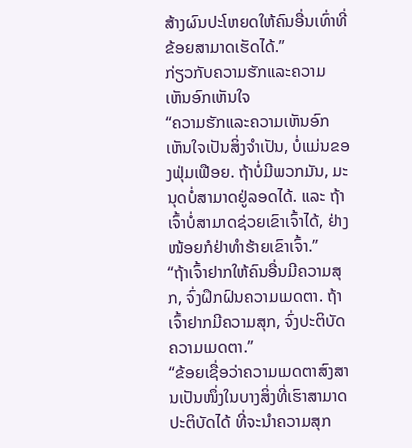ສ້າງຜົນປະໂຫຍດໃຫ້ຄົນອື່ນເທົ່າທີ່ຂ້ອຍສາມາດເຮັດໄດ້.”
ກ່ຽວກັບຄວາມຮັກແລະຄວາມເຫັນອົກເຫັນໃຈ
“ຄວາມຮັກແລະຄວາມເຫັນອົກເຫັນໃຈເປັນສິ່ງຈໍາເປັນ, ບໍ່ແມ່ນຂອງຟຸ່ມເຟືອຍ. ຖ້າບໍ່ມີພວກມັນ, ມະນຸດບໍ່ສາມາດຢູ່ລອດໄດ້. ແລະ ຖ້າເຈົ້າບໍ່ສາມາດຊ່ວຍເຂົາເຈົ້າໄດ້, ຢ່າງໜ້ອຍກໍຢ່າທຳຮ້າຍເຂົາເຈົ້າ.”
“ຖ້າເຈົ້າຢາກໃຫ້ຄົນອື່ນມີຄວາມສຸກ, ຈົ່ງຝຶກຝົນຄວາມເມດຕາ. ຖ້າເຈົ້າຢາກມີຄວາມສຸກ, ຈົ່ງປະຕິບັດຄວາມເມດຕາ.”
“ຂ້ອຍເຊື່ອວ່າຄວາມເມດຕາສົງສານເປັນໜຶ່ງໃນບາງສິ່ງທີ່ເຮົາສາມາດປະຕິບັດໄດ້ ທີ່ຈະນຳຄວາມສຸກ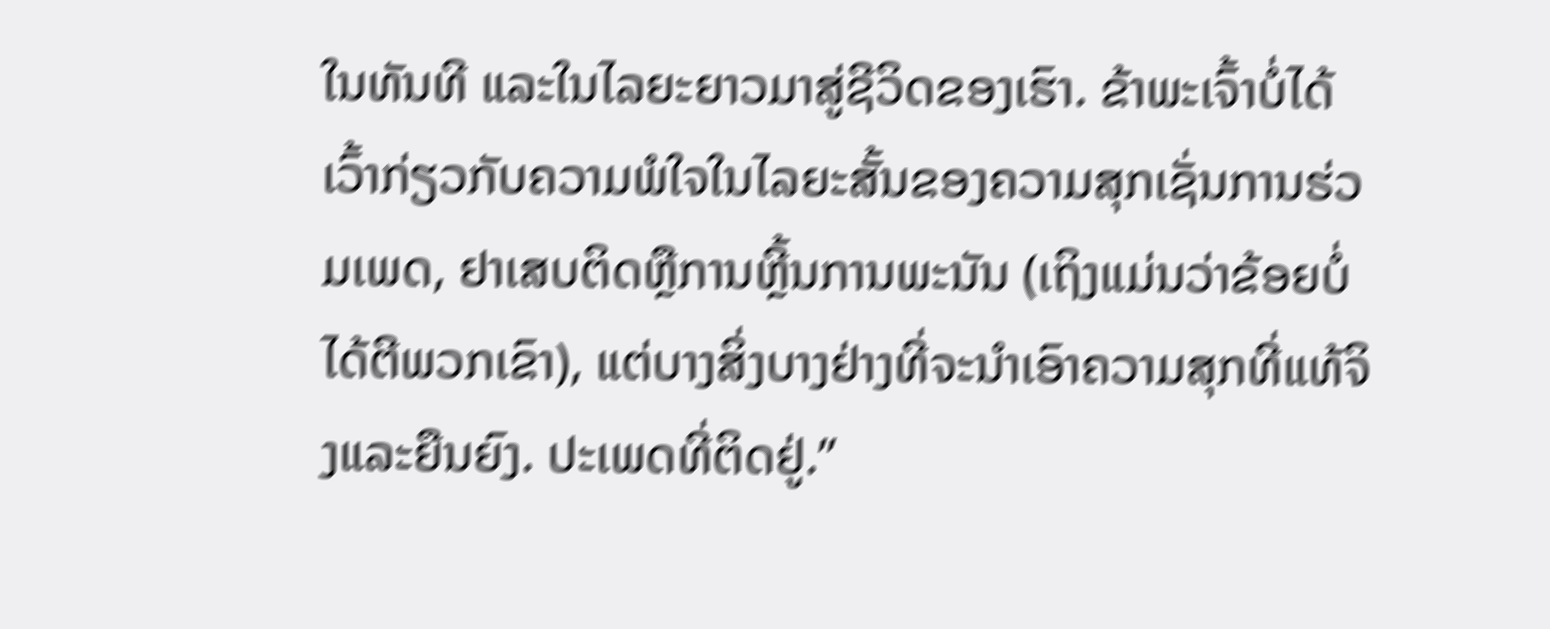ໃນທັນທີ ແລະໃນໄລຍະຍາວມາສູ່ຊີວິດຂອງເຮົາ. ຂ້າພະເຈົ້າບໍ່ໄດ້ເວົ້າກ່ຽວກັບຄວາມພໍໃຈໃນໄລຍະສັ້ນຂອງຄວາມສຸກເຊັ່ນການຮ່ວມເພດ, ຢາເສບຕິດຫຼືການຫຼີ້ນການພະນັນ (ເຖິງແມ່ນວ່າຂ້ອຍບໍ່ໄດ້ຕີພວກເຂົາ), ແຕ່ບາງສິ່ງບາງຢ່າງທີ່ຈະນໍາເອົາຄວາມສຸກທີ່ແທ້ຈິງແລະຍືນຍົງ. ປະເພດທີ່ຕິດຢູ່.”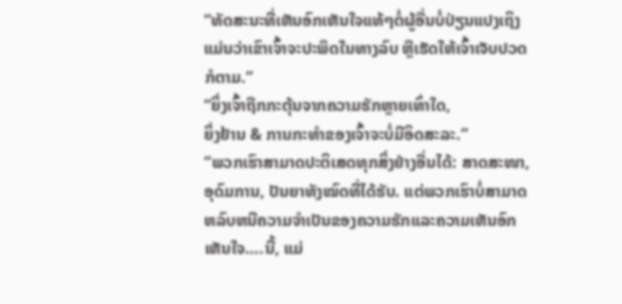“ທັດສະນະທີ່ເຫັນອົກເຫັນໃຈແທ້ໆຕໍ່ຜູ້ອື່ນບໍ່ປ່ຽນແປງເຖິງແມ່ນວ່າເຂົາເຈົ້າຈະປະພຶດໃນທາງລົບ ຫຼືເຮັດໃຫ້ເຈົ້າເຈັບປວດກໍຕາມ.”
“ຍິ່ງເຈົ້າຖືກກະຕຸ້ນຈາກຄວາມຮັກຫຼາຍເທົ່າໃດ,
ຍິ່ງຢ້ານ & ການກະທຳຂອງເຈົ້າຈະບໍ່ມີອິດສະລະ.”
“ພວກເຮົາສາມາດປະຕິເສດທຸກສິ່ງຢ່າງອື່ນໄດ້: ສາດສະໜາ, ອຸດົມການ, ປັນຍາທັງໝົດທີ່ໄດ້ຮັບ. ແຕ່ພວກເຮົາບໍ່ສາມາດຫລົບຫນີຄວາມຈໍາເປັນຂອງຄວາມຮັກແລະຄວາມເຫັນອົກເຫັນໃຈ….ນີ້, ແມ່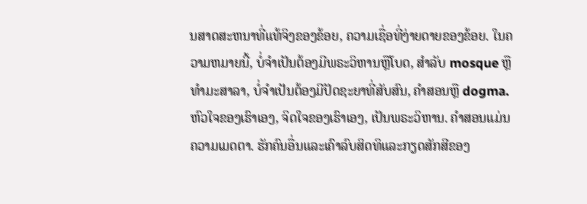ນສາດສະຫນາທີ່ແທ້ຈິງຂອງຂ້ອຍ, ຄວາມເຊື່ອທີ່ງ່າຍດາຍຂອງຂ້ອຍ. ໃນຄວາມຫມາຍນີ້, ບໍ່ຈໍາເປັນຕ້ອງມີພຣະວິຫານຫຼືໂບດ, ສໍາລັບ mosque ຫຼືທໍາມະສາລາ, ບໍ່ຈໍາເປັນຕ້ອງມີປັດຊະຍາທີ່ສັບສົນ, ຄໍາສອນຫຼື dogma. ຫົວໃຈຂອງເຮົາເອງ, ຈິດໃຈຂອງເຮົາເອງ, ເປັນພຣະວິຫານ. ຄໍາສອນແມ່ນຄວາມເມດຕາ. ຮັກຄົນອື່ນແລະເຄົາລົບສິດທິແລະກຽດສັກສີຂອງ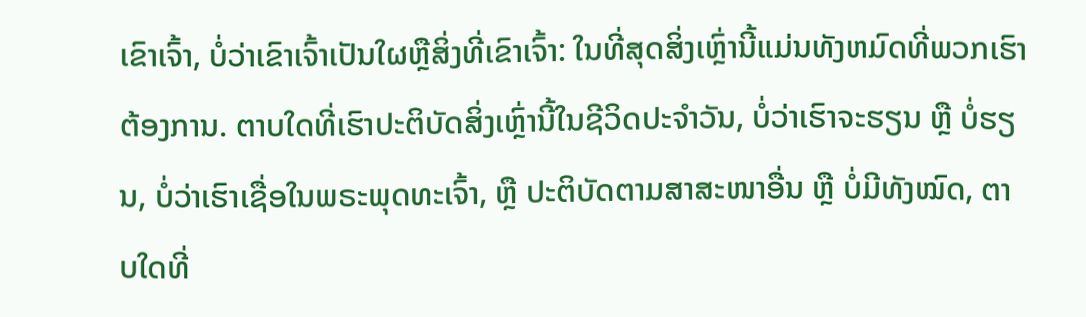ເຂົາເຈົ້າ, ບໍ່ວ່າເຂົາເຈົ້າເປັນໃຜຫຼືສິ່ງທີ່ເຂົາເຈົ້າ: ໃນທີ່ສຸດສິ່ງເຫຼົ່ານີ້ແມ່ນທັງຫມົດທີ່ພວກເຮົາຕ້ອງການ. ຕາບໃດທີ່ເຮົາປະຕິບັດສິ່ງເຫຼົ່ານີ້ໃນຊີວິດປະຈຳວັນ, ບໍ່ວ່າເຮົາຈະຮຽນ ຫຼື ບໍ່ຮຽນ, ບໍ່ວ່າເຮົາເຊື່ອໃນພຣະພຸດທະເຈົ້າ, ຫຼື ປະຕິບັດຕາມສາສະໜາອື່ນ ຫຼື ບໍ່ມີທັງໝົດ, ຕາບໃດທີ່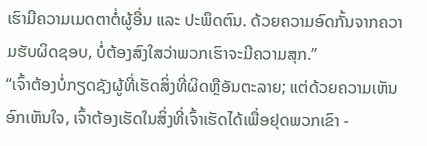ເຮົາມີຄວາມເມດຕາຕໍ່ຜູ້ອື່ນ ແລະ ປະພຶດຕົນ. ດ້ວຍຄວາມອົດກັ້ນຈາກຄວາມຮັບຜິດຊອບ, ບໍ່ຕ້ອງສົງໃສວ່າພວກເຮົາຈະມີຄວາມສຸກ.”
“ເຈົ້າຕ້ອງບໍ່ກຽດຊັງຜູ້ທີ່ເຮັດສິ່ງທີ່ຜິດຫຼືອັນຕະລາຍ; ແຕ່ດ້ວຍຄວາມເຫັນອົກເຫັນໃຈ, ເຈົ້າຕ້ອງເຮັດໃນສິ່ງທີ່ເຈົ້າເຮັດໄດ້ເພື່ອຢຸດພວກເຂົາ -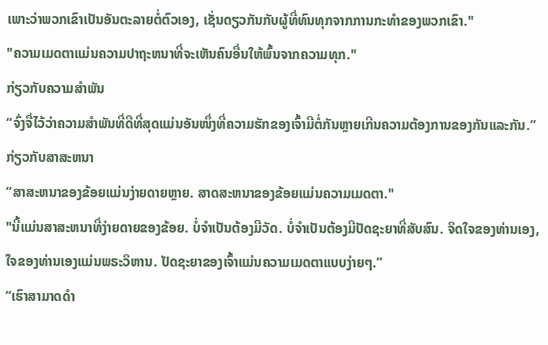ເພາະວ່າພວກເຂົາເປັນອັນຕະລາຍຕໍ່ຕົວເອງ, ເຊັ່ນດຽວກັນກັບຜູ້ທີ່ທົນທຸກຈາກການກະທໍາຂອງພວກເຂົາ."
"ຄວາມເມດຕາແມ່ນຄວາມປາຖະຫນາທີ່ຈະເຫັນຄົນອື່ນໃຫ້ພົ້ນຈາກຄວາມທຸກ."
ກ່ຽວກັບຄວາມສຳພັນ
“ຈົ່ງຈື່ໄວ້ວ່າຄວາມສຳພັນທີ່ດີທີ່ສຸດແມ່ນອັນໜຶ່ງທີ່ຄວາມຮັກຂອງເຈົ້າມີຕໍ່ກັນຫຼາຍເກີນຄວາມຕ້ອງການຂອງກັນແລະກັນ.”
ກ່ຽວກັບສາສະຫນາ
“ສາສະຫນາຂອງຂ້ອຍແມ່ນງ່າຍດາຍຫຼາຍ. ສາດສະຫນາຂອງຂ້ອຍແມ່ນຄວາມເມດຕາ."
"ນີ້ແມ່ນສາສະຫນາທີ່ງ່າຍດາຍຂອງຂ້ອຍ. ບໍ່ຈໍາເປັນຕ້ອງມີວັດ. ບໍ່ຈໍາເປັນຕ້ອງມີປັດຊະຍາທີ່ສັບສົນ. ຈິດໃຈຂອງທ່ານເອງ, ໃຈຂອງທ່ານເອງແມ່ນພຣະວິຫານ. ປັດຊະຍາຂອງເຈົ້າແມ່ນຄວາມເມດຕາແບບງ່າຍໆ.”
“ເຮົາສາມາດດຳ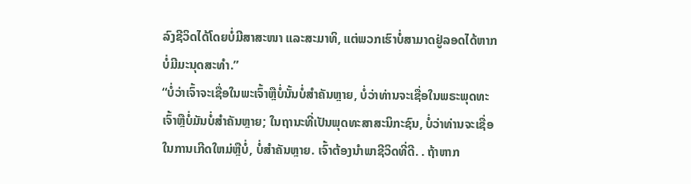ລົງຊີວິດໄດ້ໂດຍບໍ່ມີສາສະໜາ ແລະສະມາທິ, ແຕ່ພວກເຮົາບໍ່ສາມາດຢູ່ລອດໄດ້ຫາກບໍ່ມີມະນຸດສະທຳ.”
“ບໍ່ວ່າເຈົ້າຈະເຊື່ອໃນພະເຈົ້າຫຼືບໍ່ນັ້ນບໍ່ສຳຄັນຫຼາຍ, ບໍ່ວ່າທ່ານຈະເຊື່ອໃນພຣະພຸດທະເຈົ້າຫຼືບໍ່ມັນບໍ່ສໍາຄັນຫຼາຍ; ໃນຖານະທີ່ເປັນພຸດທະສາສະນິກະຊົນ, ບໍ່ວ່າທ່ານຈະເຊື່ອໃນການເກີດໃຫມ່ຫຼືບໍ່, ບໍ່ສໍາຄັນຫຼາຍ. ເຈົ້າຕ້ອງນຳພາຊີວິດທີ່ດີ. . ຖ້າຫາກ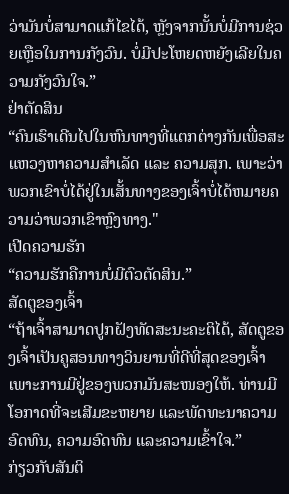ວ່າມັນບໍ່ສາມາດແກ້ໄຂໄດ້, ຫຼັງຈາກນັ້ນບໍ່ມີການຊ່ວຍເຫຼືອໃນການກັງວົນ. ບໍ່ມີປະໂຫຍດຫຍັງເລີຍໃນຄວາມກັງວົນໃຈ.”
ຢ່າຕັດສິນ
“ຄົນເຮົາເດີນໄປໃນຫົນທາງທີ່ແຕກຕ່າງກັນເພື່ອສະແຫວງຫາຄວາມສຳເລັດ ແລະ ຄວາມສຸກ. ເພາະວ່າພວກເຂົາບໍ່ໄດ້ຢູ່ໃນເສັ້ນທາງຂອງເຈົ້າບໍ່ໄດ້ຫມາຍຄວາມວ່າພວກເຂົາຫຼົງທາງ."
ເປີດຄວາມຮັກ
“ຄວາມຮັກຄືການບໍ່ມີຕົວຕັດສິນ.”
ສັດຕູຂອງເຈົ້າ
“ຖ້າເຈົ້າສາມາດປູກຝັງທັດສະນະຄະຕິໄດ້, ສັດຕູຂອງເຈົ້າເປັນຄູສອນທາງວິນຍານທີ່ດີທີ່ສຸດຂອງເຈົ້າ ເພາະການມີຢູ່ຂອງພວກມັນສະໜອງໃຫ້. ທ່ານມີໂອກາດທີ່ຈະເສີມຂະຫຍາຍ ແລະພັດທະນາຄວາມອົດທົນ, ຄວາມອົດທົນ ແລະຄວາມເຂົ້າໃຈ.”
ກ່ຽວກັບສັນຕິ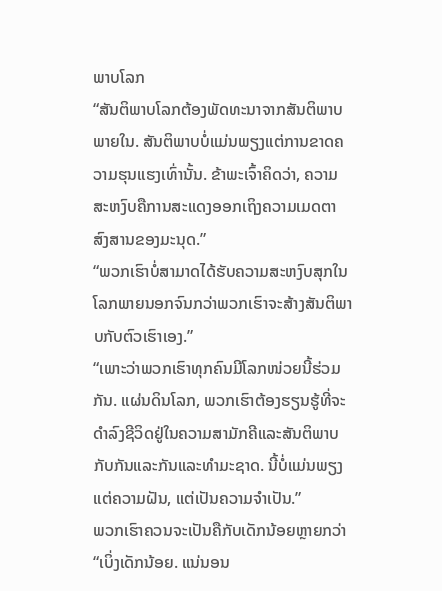ພາບໂລກ
“ສັນຕິພາບໂລກຕ້ອງພັດທະນາຈາກສັນຕິພາບພາຍໃນ. ສັນຕິພາບບໍ່ແມ່ນພຽງແຕ່ການຂາດຄວາມຮຸນແຮງເທົ່ານັ້ນ. ຂ້າພະເຈົ້າຄິດວ່າ, ຄວາມສະຫງົບຄືການສະແດງອອກເຖິງຄວາມເມດຕາສົງສານຂອງມະນຸດ.”
“ພວກເຮົາບໍ່ສາມາດໄດ້ຮັບຄວາມສະຫງົບສຸກໃນໂລກພາຍນອກຈົນກວ່າພວກເຮົາຈະສ້າງສັນຕິພາບກັບຕົວເຮົາເອງ.”
“ເພາະວ່າພວກເຮົາທຸກຄົນມີໂລກໜ່ວຍນີ້ຮ່ວມກັນ. ແຜ່ນດິນໂລກ, ພວກເຮົາຕ້ອງຮຽນຮູ້ທີ່ຈະດໍາລົງຊີວິດຢູ່ໃນຄວາມສາມັກຄີແລະສັນຕິພາບກັບກັນແລະກັນແລະທໍາມະຊາດ. ນີ້ບໍ່ແມ່ນພຽງແຕ່ຄວາມຝັນ, ແຕ່ເປັນຄວາມຈໍາເປັນ.”
ພວກເຮົາຄວນຈະເປັນຄືກັບເດັກນ້ອຍຫຼາຍກວ່າ
“ເບິ່ງເດັກນ້ອຍ. ແນ່ນອນ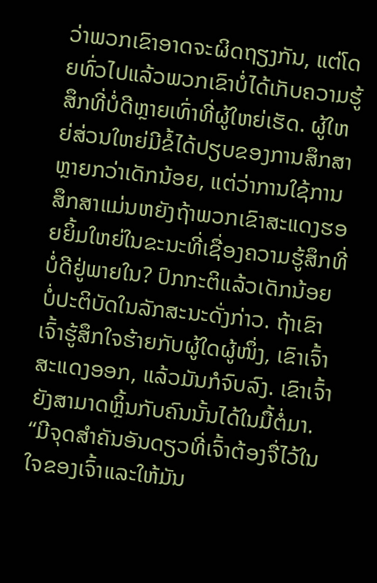ວ່າພວກເຂົາອາດຈະຜິດຖຽງກັນ, ແຕ່ໂດຍທົ່ວໄປແລ້ວພວກເຂົາບໍ່ໄດ້ເກັບຄວາມຮູ້ສຶກທີ່ບໍ່ດີຫຼາຍເທົ່າທີ່ຜູ້ໃຫຍ່ເຮັດ. ຜູ້ໃຫຍ່ສ່ວນໃຫຍ່ມີຂໍ້ໄດ້ປຽບຂອງການສຶກສາຫຼາຍກວ່າເດັກນ້ອຍ, ແຕ່ວ່າການໃຊ້ການສຶກສາແມ່ນຫຍັງຖ້າພວກເຂົາສະແດງຮອຍຍິ້ມໃຫຍ່ໃນຂະນະທີ່ເຊື່ອງຄວາມຮູ້ສຶກທີ່ບໍ່ດີຢູ່ພາຍໃນ? ປົກກະຕິແລ້ວເດັກນ້ອຍບໍ່ປະຕິບັດໃນລັກສະນະດັ່ງກ່າວ. ຖ້າເຂົາເຈົ້າຮູ້ສຶກໃຈຮ້າຍກັບຜູ້ໃດຜູ້ໜຶ່ງ, ເຂົາເຈົ້າສະແດງອອກ, ແລ້ວມັນກໍຈົບລົງ. ເຂົາເຈົ້າຍັງສາມາດຫຼິ້ນກັບຄົນນັ້ນໄດ້ໃນມື້ຕໍ່ມາ. “ມີຈຸດສຳຄັນອັນດຽວທີ່ເຈົ້າຕ້ອງຈື່ໄວ້ໃນໃຈຂອງເຈົ້າແລະໃຫ້ມັນ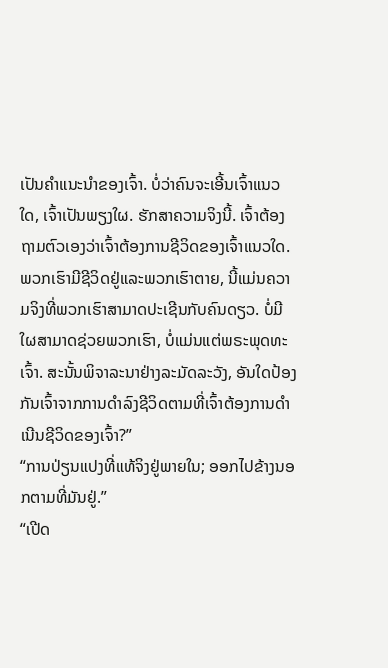ເປັນຄໍາແນະນໍາຂອງເຈົ້າ. ບໍ່ວ່າຄົນຈະເອີ້ນເຈົ້າແນວໃດ, ເຈົ້າເປັນພຽງໃຜ. ຮັກສາຄວາມຈິງນີ້. ເຈົ້າຕ້ອງຖາມຕົວເອງວ່າເຈົ້າຕ້ອງການຊີວິດຂອງເຈົ້າແນວໃດ. ພວກເຮົາມີຊີວິດຢູ່ແລະພວກເຮົາຕາຍ, ນີ້ແມ່ນຄວາມຈິງທີ່ພວກເຮົາສາມາດປະເຊີນກັບຄົນດຽວ. ບໍ່ມີໃຜສາມາດຊ່ວຍພວກເຮົາ, ບໍ່ແມ່ນແຕ່ພຣະພຸດທະເຈົ້າ. ສະນັ້ນພິຈາລະນາຢ່າງລະມັດລະວັງ, ອັນໃດປ້ອງກັນເຈົ້າຈາກການດຳລົງຊີວິດຕາມທີ່ເຈົ້າຕ້ອງການດຳເນີນຊີວິດຂອງເຈົ້າ?”
“ການປ່ຽນແປງທີ່ແທ້ຈິງຢູ່ພາຍໃນ; ອອກໄປຂ້າງນອກຕາມທີ່ມັນຢູ່.”
“ເປີດ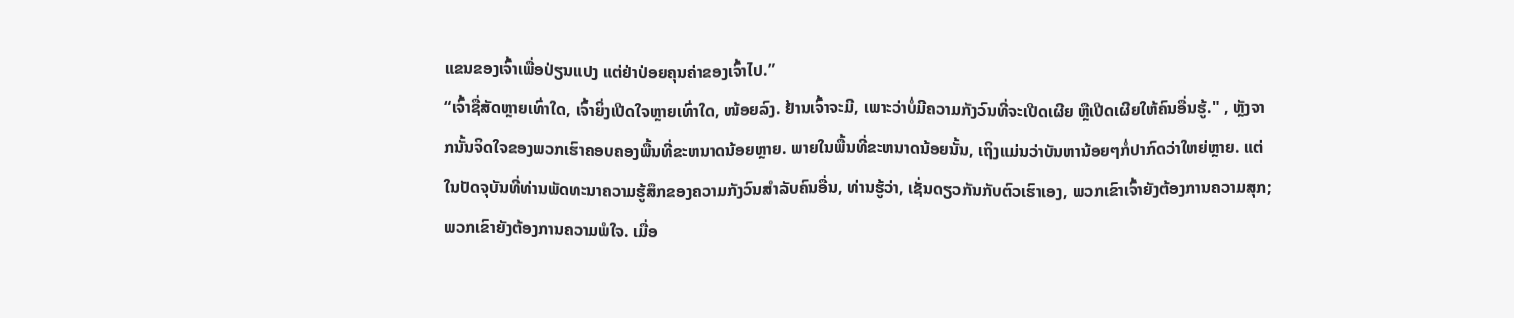ແຂນຂອງເຈົ້າເພື່ອປ່ຽນແປງ ແຕ່ຢ່າປ່ອຍຄຸນຄ່າຂອງເຈົ້າໄປ.”
“ເຈົ້າຊື່ສັດຫຼາຍເທົ່າໃດ, ເຈົ້າຍິ່ງເປີດໃຈຫຼາຍເທົ່າໃດ, ໜ້ອຍລົງ. ຢ້ານເຈົ້າຈະມີ, ເພາະວ່າບໍ່ມີຄວາມກັງວົນທີ່ຈະເປີດເຜີຍ ຫຼືເປີດເຜີຍໃຫ້ຄົນອື່ນຮູ້." , ຫຼັງຈາກນັ້ນຈິດໃຈຂອງພວກເຮົາຄອບຄອງພື້ນທີ່ຂະຫນາດນ້ອຍຫຼາຍ. ພາຍໃນພື້ນທີ່ຂະຫນາດນ້ອຍນັ້ນ, ເຖິງແມ່ນວ່າບັນຫານ້ອຍໆກໍ່ປາກົດວ່າໃຫຍ່ຫຼາຍ. ແຕ່ໃນປັດຈຸບັນທີ່ທ່ານພັດທະນາຄວາມຮູ້ສຶກຂອງຄວາມກັງວົນສໍາລັບຄົນອື່ນ, ທ່ານຮູ້ວ່າ, ເຊັ່ນດຽວກັນກັບຕົວເຮົາເອງ, ພວກເຂົາເຈົ້າຍັງຕ້ອງການຄວາມສຸກ; ພວກເຂົາຍັງຕ້ອງການຄວາມພໍໃຈ. ເມື່ອ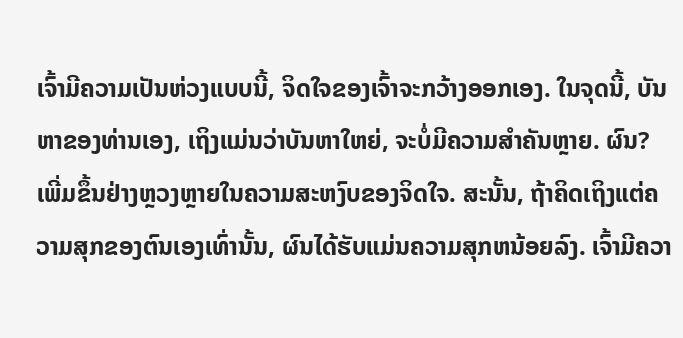ເຈົ້າມີຄວາມເປັນຫ່ວງແບບນີ້, ຈິດໃຈຂອງເຈົ້າຈະກວ້າງອອກເອງ. ໃນຈຸດນີ້, ບັນຫາຂອງທ່ານເອງ, ເຖິງແມ່ນວ່າບັນຫາໃຫຍ່, ຈະບໍ່ມີຄວາມສໍາຄັນຫຼາຍ. ຜົນ? ເພີ່ມຂຶ້ນຢ່າງຫຼວງຫຼາຍໃນຄວາມສະຫງົບຂອງຈິດໃຈ. ສະນັ້ນ, ຖ້າຄິດເຖິງແຕ່ຄວາມສຸກຂອງຕົນເອງເທົ່ານັ້ນ, ຜົນໄດ້ຮັບແມ່ນຄວາມສຸກຫນ້ອຍລົງ. ເຈົ້າມີຄວາ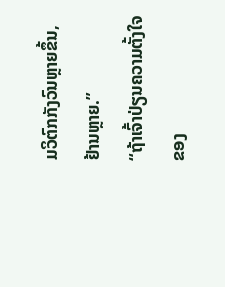ມວິຕົກກັງວົນຫຼາຍຂຶ້ນ, ຢ້ານຫຼາຍ.”
“ຖ້າເຈົ້າປ່ຽນຄວາມຕັ້ງໃຈຂອງ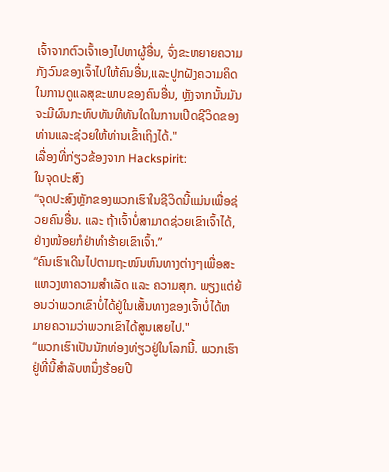ເຈົ້າຈາກຕົວເຈົ້າເອງໄປຫາຜູ້ອື່ນ, ຈົ່ງຂະຫຍາຍຄວາມກັງວົນຂອງເຈົ້າໄປໃຫ້ຄົນອື່ນ,ແລະປູກຝັງຄວາມຄິດໃນການດູແລສຸຂະພາບຂອງຄົນອື່ນ, ຫຼັງຈາກນັ້ນມັນຈະມີຜົນກະທົບທັນທີທັນໃດໃນການເປີດຊີວິດຂອງທ່ານແລະຊ່ວຍໃຫ້ທ່ານເຂົ້າເຖິງໄດ້."
ເລື່ອງທີ່ກ່ຽວຂ້ອງຈາກ Hackspirit:
ໃນຈຸດປະສົງ
“ຈຸດປະສົງຫຼັກຂອງພວກເຮົາໃນຊີວິດນີ້ແມ່ນເພື່ອຊ່ວຍຄົນອື່ນ. ແລະ ຖ້າເຈົ້າບໍ່ສາມາດຊ່ວຍເຂົາເຈົ້າໄດ້, ຢ່າງໜ້ອຍກໍຢ່າທຳຮ້າຍເຂົາເຈົ້າ.”
“ຄົນເຮົາເດີນໄປຕາມຖະໜົນຫົນທາງຕ່າງໆເພື່ອສະແຫວງຫາຄວາມສຳເລັດ ແລະ ຄວາມສຸກ. ພຽງແຕ່ຍ້ອນວ່າພວກເຂົາບໍ່ໄດ້ຢູ່ໃນເສັ້ນທາງຂອງເຈົ້າບໍ່ໄດ້ຫມາຍຄວາມວ່າພວກເຂົາໄດ້ສູນເສຍໄປ."
“ພວກເຮົາເປັນນັກທ່ອງທ່ຽວຢູ່ໃນໂລກນີ້. ພວກເຮົາຢູ່ທີ່ນີ້ສໍາລັບຫນຶ່ງຮ້ອຍປີ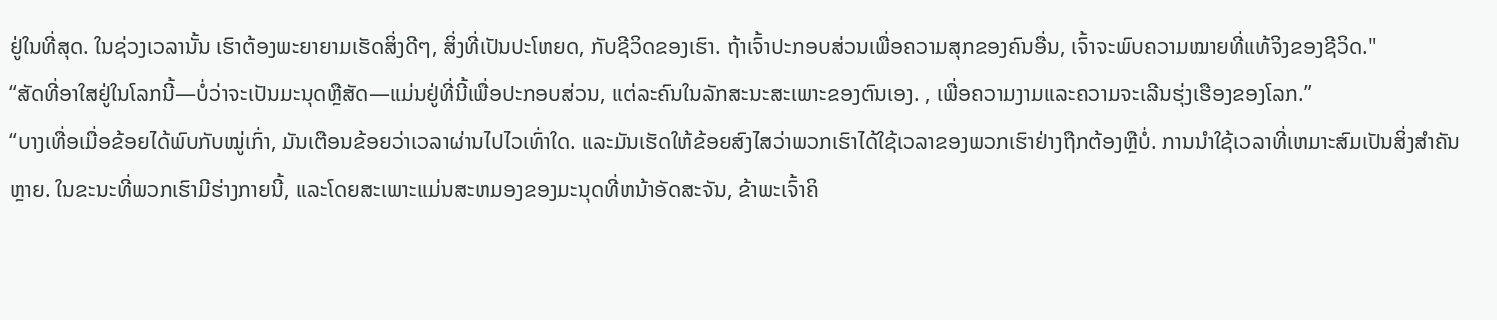ຢູ່ໃນທີ່ສຸດ. ໃນຊ່ວງເວລານັ້ນ ເຮົາຕ້ອງພະຍາຍາມເຮັດສິ່ງດີໆ, ສິ່ງທີ່ເປັນປະໂຫຍດ, ກັບຊີວິດຂອງເຮົາ. ຖ້າເຈົ້າປະກອບສ່ວນເພື່ອຄວາມສຸກຂອງຄົນອື່ນ, ເຈົ້າຈະພົບຄວາມໝາຍທີ່ແທ້ຈິງຂອງຊີວິດ."
“ສັດທີ່ອາໃສຢູ່ໃນໂລກນີ້—ບໍ່ວ່າຈະເປັນມະນຸດຫຼືສັດ—ແມ່ນຢູ່ທີ່ນີ້ເພື່ອປະກອບສ່ວນ, ແຕ່ລະຄົນໃນລັກສະນະສະເພາະຂອງຕົນເອງ. , ເພື່ອຄວາມງາມແລະຄວາມຈະເລີນຮຸ່ງເຮືອງຂອງໂລກ.”
“ບາງເທື່ອເມື່ອຂ້ອຍໄດ້ພົບກັບໝູ່ເກົ່າ, ມັນເຕືອນຂ້ອຍວ່າເວລາຜ່ານໄປໄວເທົ່າໃດ. ແລະມັນເຮັດໃຫ້ຂ້ອຍສົງໄສວ່າພວກເຮົາໄດ້ໃຊ້ເວລາຂອງພວກເຮົາຢ່າງຖືກຕ້ອງຫຼືບໍ່. ການນໍາໃຊ້ເວລາທີ່ເຫມາະສົມເປັນສິ່ງສໍາຄັນຫຼາຍ. ໃນຂະນະທີ່ພວກເຮົາມີຮ່າງກາຍນີ້, ແລະໂດຍສະເພາະແມ່ນສະຫມອງຂອງມະນຸດທີ່ຫນ້າອັດສະຈັນ, ຂ້າພະເຈົ້າຄິ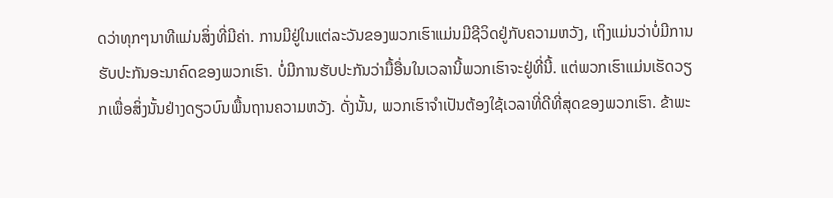ດວ່າທຸກໆນາທີແມ່ນສິ່ງທີ່ມີຄ່າ. ການມີຢູ່ໃນແຕ່ລະວັນຂອງພວກເຮົາແມ່ນມີຊີວິດຢູ່ກັບຄວາມຫວັງ, ເຖິງແມ່ນວ່າບໍ່ມີການຮັບປະກັນອະນາຄົດຂອງພວກເຮົາ. ບໍ່ມີການຮັບປະກັນວ່າມື້ອື່ນໃນເວລານີ້ພວກເຮົາຈະຢູ່ທີ່ນີ້. ແຕ່ພວກເຮົາແມ່ນເຮັດວຽກເພື່ອສິ່ງນັ້ນຢ່າງດຽວບົນພື້ນຖານຄວາມຫວັງ. ດັ່ງນັ້ນ, ພວກເຮົາຈໍາເປັນຕ້ອງໃຊ້ເວລາທີ່ດີທີ່ສຸດຂອງພວກເຮົາ. ຂ້າພະ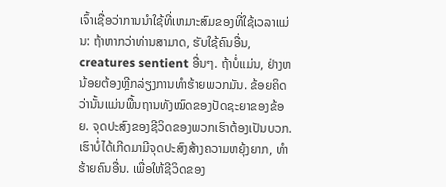ເຈົ້າເຊື່ອວ່າການນໍາໃຊ້ທີ່ເຫມາະສົມຂອງທີ່ໃຊ້ເວລາແມ່ນ: ຖ້າຫາກວ່າທ່ານສາມາດ, ຮັບໃຊ້ຄົນອື່ນ, creatures sentient ອື່ນໆ. ຖ້າບໍ່ແມ່ນ, ຢ່າງຫນ້ອຍຕ້ອງຫຼີກລ່ຽງການທໍາຮ້າຍພວກມັນ. ຂ້ອຍຄິດວ່ານັ້ນແມ່ນພື້ນຖານທັງໝົດຂອງປັດຊະຍາຂອງຂ້ອຍ. ຈຸດປະສົງຂອງຊີວິດຂອງພວກເຮົາຕ້ອງເປັນບວກ. ເຮົາບໍ່ໄດ້ເກີດມາມີຈຸດປະສົງສ້າງຄວາມຫຍຸ້ງຍາກ, ທໍາຮ້າຍຄົນອື່ນ. ເພື່ອໃຫ້ຊີວິດຂອງ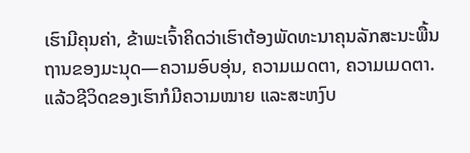ເຮົາມີຄຸນຄ່າ, ຂ້າພະເຈົ້າຄິດວ່າເຮົາຕ້ອງພັດທະນາຄຸນລັກສະນະພື້ນຖານຂອງມະນຸດ—ຄວາມອົບອຸ່ນ, ຄວາມເມດຕາ, ຄວາມເມດຕາ. ແລ້ວຊີວິດຂອງເຮົາກໍມີຄວາມໝາຍ ແລະສະຫງົບ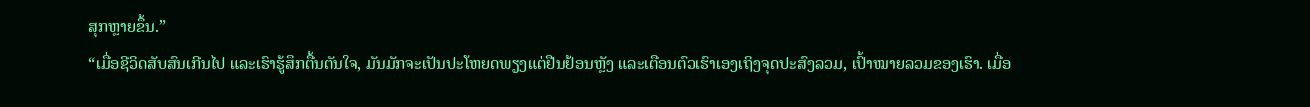ສຸກຫຼາຍຂຶ້ນ.”
“ເມື່ອຊີວິດສັບສົນເກີນໄປ ແລະເຮົາຮູ້ສຶກຕື້ນຕັນໃຈ, ມັນມັກຈະເປັນປະໂຫຍດພຽງແຕ່ຢືນຢ້ອນຫຼັງ ແລະເຕືອນຕົວເຮົາເອງເຖິງຈຸດປະສົງລວມ, ເປົ້າໝາຍລວມຂອງເຮົາ. ເມື່ອ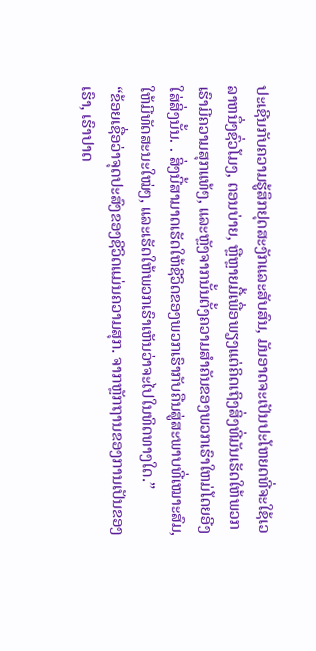ປະເຊີນກັບຄວາມຮູ້ສຶກຢຸດສະງັກແລະສັບສົນ, ມັນອາດຈະເປັນປະໂຫຍດທີ່ຈະໃຊ້ເວລາຫນຶ່ງຊົ່ວໂມງ, ຕອນບ່າຍ, ຫຼືຫຼາຍມື້ເພື່ອພຽງແຕ່ຄິດເຖິງສິ່ງທີ່ມັນເຮັດໃຫ້ພວກເຮົາມີຄວາມສຸກແທ້ໆ, ແລະຫຼັງຈາກນັ້ນຕັ້ງຄວາມສໍາຄັນຂອງພວກເຮົາໃຫມ່ໂດຍອີງໃສ່ສິ່ງນັ້ນ. . ສິ່ງນີ້ສາມາດເຮັດໃຫ້ຊີວິດຂອງພວກເຮົາກັບຄືນສູ່ສະພາບທີ່ເໝາະສົມ, ໃຫ້ມີທັດສະນະໃໝ່ໆ, ແລະເຮັດໃຫ້ພວກເຮົາເຫັນວ່າຈະໄປໃນທິດທາງໃດ.”
“ຂ້ອຍເຊື່ອວ່າຈຸດປະສົງຂອງຊີວິດແມ່ນຄວາມສຸກ. ຈາກຫຼັກຖານຂອງການເປັນຂອງເຮົາ, ເຮົາປາດ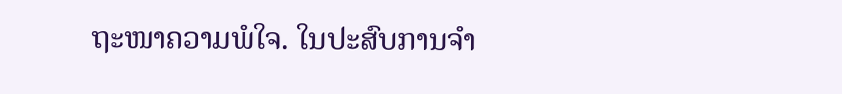ຖະໜາຄວາມພໍໃຈ. ໃນປະສົບການຈໍາ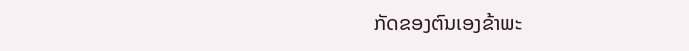ກັດຂອງຕົນເອງຂ້າພະ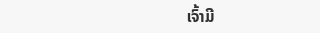ເຈົ້າມີ